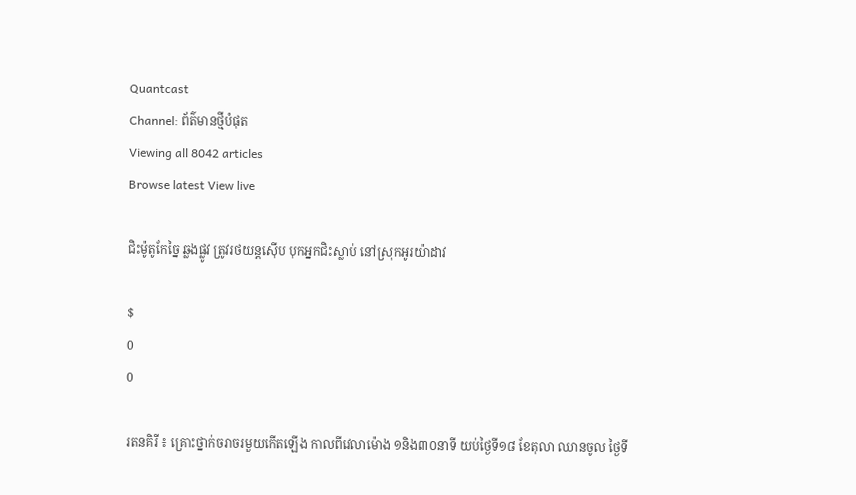Quantcast
Channel: ព័ត៌មានថ្មីបំផុត
Viewing all 8042 articles
Browse latest View live

ជិះម៉ូតូកែច្នៃ ឆ្លងផ្លូវ ត្រូវរថយន្តស៊ើប បុកអ្នកជិះស្លាប់ នៅស្រុកអូរយ៉ាដាវ

$
0
0

រតនគិរី ៖ គ្រោះថ្នាក់ចរាចរមួយកើតឡើង កាលពីវេលាម៉ោង ១និង៣០នាទី យប់ថ្ងៃទី១៨ ខែតុលា ឈានចូល ថ្ងៃទី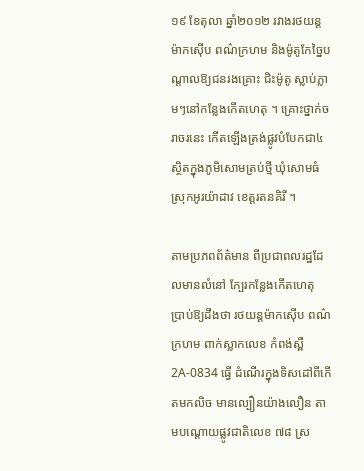១៩ ខែតុលា ឆ្នាំ២០១២ រវាងរថយន្ដម៉ាកស៊ើប ពណ៌ក្រហម និងម៉ូតូកែច្នៃបណ្ដាលឱ្យជនរងគ្រោះ ជិះម៉ូតូ ស្លាប់ភ្លាមៗនៅកន្លែងកើតហេតុ ។ គ្រោះថ្នាក់ចរាចរនេះ កើតឡើងត្រង់ផ្លូវបំបែកជា៤ ស្ថិតក្នុងភូមិសោមត្រប់ថ្មី ឃុំសោមធំ ស្រុកអូរយ៉ាដាវ ខេត្ដរតនគិរី ។

តាមប្រភពព័ត៌មាន ពីប្រជាពលរដ្ឋដែលមានលំនៅ ក្បែរកន្លែងកើតហេតុ ប្រាប់ឱ្យដឹងថា រថយន្ដម៉ាកស៊ើប ពណ៌ ក្រហម ពាក់ស្លាកលេខ កំពង់ស្ពឺ 2A-0834 ធ្វើ ដំណើរក្នុងទិសដៅពីកើតមកលិច មានល្បឿនយ៉ាងលឿន តាមបណ្ដោយផ្លូវជាតិលេខ ៧៨ ស្រ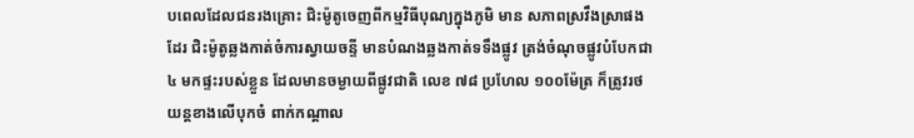បពេលដែលជនរងគ្រោះ ជិះម៉ូតូចេញពីកម្មវិធីបុណ្យក្នុងភូមិ មាន សភាពស្រវឹងស្រាផងដែរ ជិះម៉ូតូឆ្លងកាត់ចំការស្វាយចន្ទី មានបំណងឆ្លងកាត់ទទឹងផ្លូវ ត្រង់ចំណុចផ្លូវបំបែកជា៤ មកផ្ទះរបស់ខ្លួន ដែលមានចម្ងាយពីផ្លូវជាតិ លេខ ៧៨ ប្រហែល ១០០ម៉ែត្រ ក៏ត្រូវរថយន្ដខាងលើបុកចំ ពាក់កណ្ដាល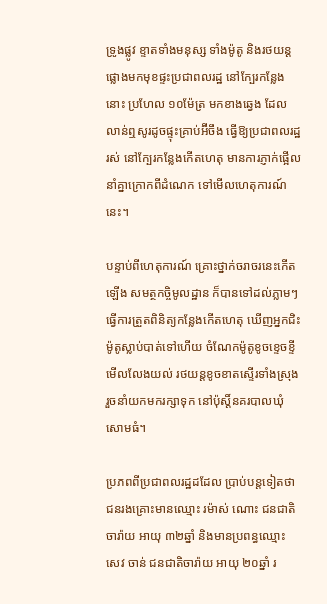ទ្រូងផ្លូវ ខ្ទាតទាំងមនុស្ស ទាំងម៉ូតូ និងរថយន្ដផ្លោងមកមុខផ្ទះប្រជាពលរដ្ឋ នៅក្បែរកន្លែងនោះ ប្រហែល ១០ម៉ែត្រ មកខាងឆ្វេង ដែលលាន់ឮសូរដូចផ្ទុះគ្រាប់អ៊‌ីចឹង ធ្វើឱ្យប្រជាពលរដ្ឋរស់ នៅក្បែរកន្លែងកើតហេតុ មានការភ្ញាក់ផ្អើល នាំគ្នាក្រោកពីដំណេក ទៅមើលហេតុការណ៍នេះ។

បន្ទាប់ពីហេតុការណ៍ គ្រោះថ្នាក់ចរាចរនេះកើតឡើង សមត្ថកច្ចិមូលដ្ឋាន ក៏បានទៅដល់ភ្លាមៗ ធ្វើការត្រួតពិនិត្យកន្លែងកើតហេតុ ឃើញអ្នកជិះម៉ូតូស្លាប់បាត់ទៅហើយ ចំណែកម៉ូតូខូចខ្ទេចខ្ទី មើលលែងយល់ រថយន្ដខូចខាតស្ទើរទាំងស្រុង រួចនាំយកមករក្សាទុក នៅប៉ុស្ដិ៍នគរបាលឃុំសោមធំ។

ប្រភពពីប្រជាពលរដ្ឋដដែល ប្រាប់បន្ដទៀតថា ជនរងគ្រោះមានឈ្មោះ រម៉ាស់ ណោះ ជនជាតិចារ៉ាយ អាយុ ៣២ឆ្នាំ និងមានប្រពន្ធឈ្មោះ សេវ ចាន់ ជនជាតិចារ៉ាយ អាយុ ២០ឆ្នាំ រ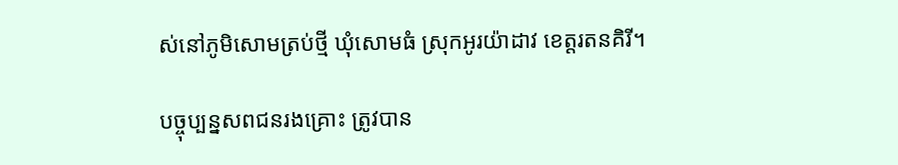ស់នៅភូមិសោមត្រប់ថ្មី ឃុំសោមធំ ស្រុកអូរយ៉ាដាវ ខេត្ដរតនគិរី។

បច្ចុប្បន្នសពជនរងគ្រោះ ត្រូវបាន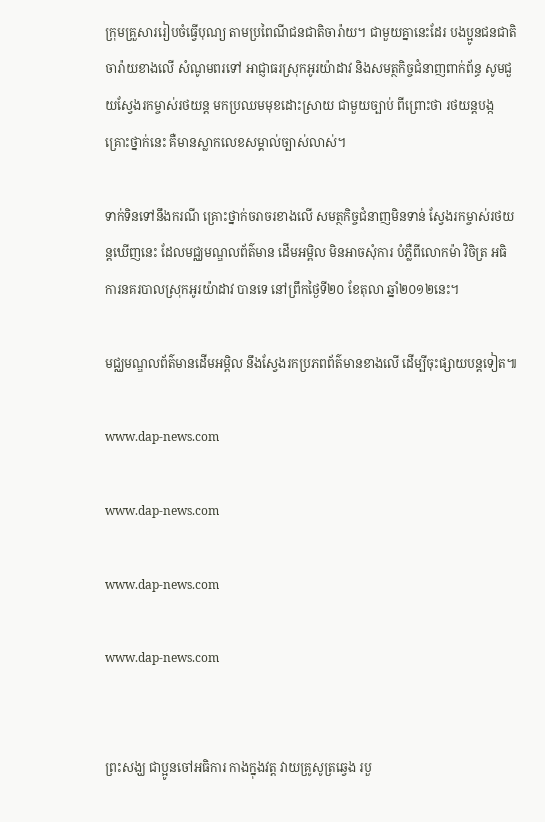ក្រុមគ្រួសាររៀបចំធ្វើបុណ្យ តាមប្រពៃណីជនជាតិចារ៉ាយ។ ជាមួយគ្នានេះដែរ បងប្អូនជនជាតិចារ៉ាយខាងលើ សំណូមពរទៅ អាជ្ញាធរស្រុកអូរយ៉ាដាវ និងសមត្ថកិច្ចជំនាញពាក់ព័ន្ធ សូមជួយស្វែងរកម្ចាស់រថយន្ដ មកប្រឈមមុខដោះស្រាយ ជាមួយច្បាប់ ពីព្រោះថា រថយន្ដបង្កគ្រោះថ្នាក់នេះ គឺមានស្លាកលេខសម្គាល់ច្បាស់លាស់។

ទាក់ទិនទៅនឹងករណី គ្រោះថ្នាក់ចរាចរខាងលើ សមត្ថកិច្ចជំនាញមិនទាន់ ស្វែងរកម្ចាស់រថយន្ដឃើញនេះ ដែលមជ្ឈមណ្ឌលព័ត៌មាន ដើមអម្ពិល មិនអាចសុំការ បំភ្លឺពីលោកម៉ា វិចិត្រ អធិការនគរបាលស្រុកអូរយ៉ាដាវ បានទេ នៅព្រឹកថ្ងៃទី២០ ខែតុលា ឆ្នាំ២០១២នេះ។

មជ្ឈមណ្ឌលព័ត៌មានដើមអម្ពិល នឹងស្វែងរកប្រភពព័ត៌មានខាងលើ ដើម្បីចុះផ្សាយបន្ដទៀត៕

www.dap-news.com

www.dap-news.com

www.dap-news.com

www.dap-news.com


ព្រះសង្ឃ ជាប្អូនចៅអធិការ កាងក្នុងវត្ត វាយគ្រូសូត្រឆ្វេង របួ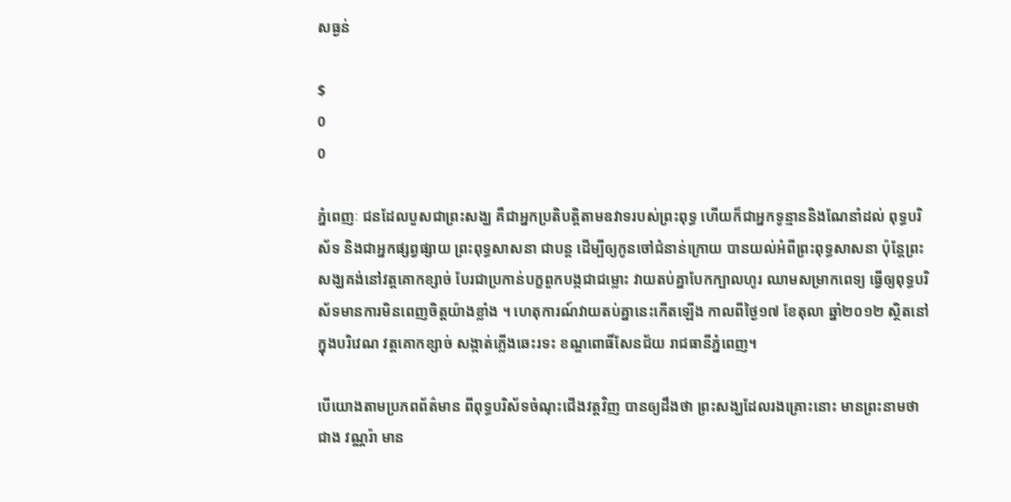សធ្ងន់

$
0
0

ភ្នំពេញៈ ជនដែលបួសជាព្រះសង្ឃ គឺជាអ្នកប្រតិបត្តិតាមឧវាទរបស់ព្រះពុទ្ធ ហើយក៏ជាអ្នកទូន្មាននិងណែនាំដល់ ពុទ្ធបរិស័ទ និងជាអ្នកផ្សព្វផ្សាយ ព្រះពុទ្ធសាសនា ជាបន្ត ដើម្បីឲ្យកូនចៅជំនាន់ក្រោយ បានយល់អំពីព្រះពុទ្ធសាសនា ប៉ុន្តែព្រះសង្ឃគង់នៅវត្តគោកខ្សាច់ បែរជាប្រកាន់បក្ខពួកបង្កជាជម្លោះ វាយតប់គ្នាបែកក្បាលហូរ ឈាមសម្រាកពេទ្យ ធ្វើឲ្យពុទ្ធបរិស័ទមានការមិនពេញចិត្តយ៉ាងខ្លាំង ។ ហេតុការណ៍វាយតប់គ្នានេះកើតឡើង កាលពីថ្ងៃ១៧ ខែតុលា ឆ្នាំ២០១២ ស្ថិតនៅក្នុងបរិវេណ វត្តគោកខ្សាច់ សង្កាត់ភ្លើងឆេះរទះ ខណ្ឌពោធិ៍សែនជ័យ រាជធានីភ្នំពេញ។

បើយោងតាមប្រភពព័ត៌មាន ពីពុទ្ធបរិស័ទចំណុះជើងវត្តវិញ បានឲ្យដឹងថា ព្រះសង្ឃដែលរងគ្រោះនោះ មានព្រះនាមថា ជាង វណ្ណរ៉ា មាន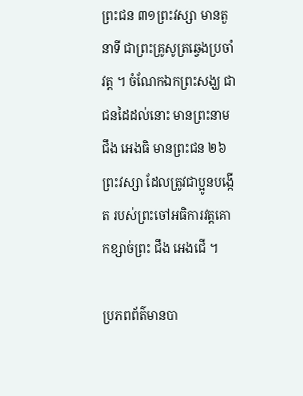ព្រះជន ៣១ព្រះវស្សា មានតួនាទី ជាព្រះគ្រូសូត្រឆ្វេងប្រចាំវត្ត ។ ចំណែកឯកព្រះសង្ឃ ជាជនដៃដល់នោះ មានព្រះនាម ជឹង អេងធិ មានព្រះជន ២៦ព្រះវស្សា ដែលត្រូវជាប្អូនបង្កើត របស់ព្រះចៅអធិការវត្តគោកខ្សាច់ព្រះ ជឹង អេងជើ ។

ប្រភពព័ត៌មានបា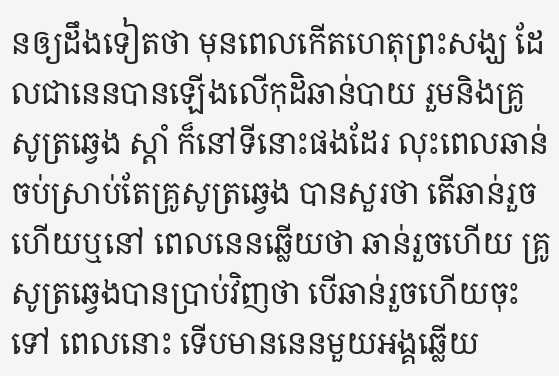នឲ្យដឹងទៀតថា មុនពេលកើតហេតុព្រះសង្ឃ ដែលជានេនបានឡើងលើកុដិឆាន់បាយ រួមនិងគ្រូ សូត្រឆ្វេង ស្តាំ ក៏នៅទីនោះផងដែរ លុះពេលឆាន់ ចប់ស្រាប់តែគ្រូសូត្រឆ្វេង បានសួរថា តើឆាន់រួចហើយឬនៅ ពេលនេនឆ្លើយថា ឆាន់រួចហើយ គ្រូសូត្រឆ្វេងបានប្រាប់វិញថា បើឆាន់រួចហើយចុះទៅ ពេលនោះ ទើបមាននេនមួយអង្គឆ្លើយ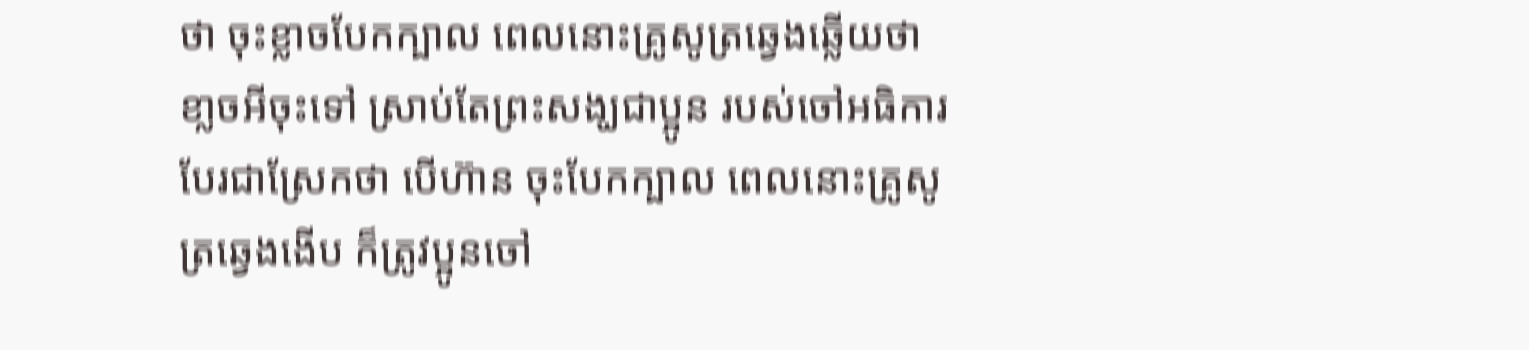ថា ចុះខ្លាចបែកក្បាល ពេលនោះគ្រូសូត្រឆ្វេងឆ្លើយថា ខា្លចអីចុះទៅ ស្រាប់តែព្រះសង្ឃជាប្អូន របស់ចៅអធិការបែរជាស្រែកថា បើហ៊ាន ចុះបែកក្បាល ពេលនោះគ្រូសូត្រឆ្វេងងើប ក៏ត្រូវប្អូនចៅ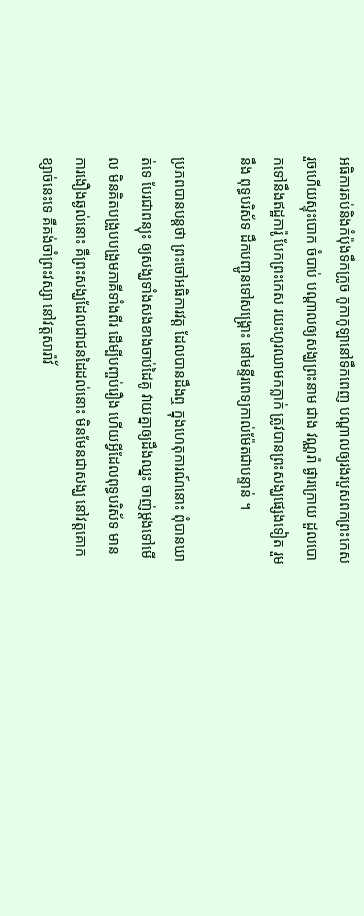អធិការគប់និងកំប៉ុងទឹកក្រូច កូកាកូឡានៅទឹកពេញ បណ្តាលឲ្យរងរបួសពកព្រះកេស រួចហើយស្ទុះបោក ចំបាប់ បណ្តាលឲ្យសង្ឃព្រះនាម ជាង វណ្ណរ៉ា ផ្ងារក្រោយ ដួលបោកទៅនឹងឥដ្ឋការ៉ូ បែកព្រះកេស រយះហូរឈាមកក្លាក់ ត្រូវបានព្រះសង្ឃផ្សេងទៀត រួមនឹង ពុទ្ធបរិស័ទ ដឹកបញ្ជូនទៅសង្រ្គោះ នៅមន្ទីរពេទ្យកាល់ម៉ែតជាបន្ទាន់ ។

ប្រភពបានបន្តថា ព្រះចៅអធិការវត្ត ដែលបានដឹងឮ ក្នុងហេតុការណ៍នោះ ពុំបានឃាត់ទេ បែរជាពន្យុះ ឲ្យសង្ឃទាំងសងខាងចាប់ដៃគូ វាយគ្នាឲ្យដឹងឈ្នះ ចាញ់ម្តងទៅមើល មិនគិតបង្រួបបង្រួមភាគីទាំងពីរ ដើម្បីបញ្ចប់រឿង ហើយអ្វីដែលពុទ្ធបរិស័ទ មានការងឿងឆ្ងល់នោះ គឺព្រះសង្ឃដែលជាជនដៃដល់នោះ មិនមែនជាសង្ឃ នៅវត្តគោកខ្សាច់នេះទេ គឺគង់ចាំព្រះវស្សា នៅវត្តសារ៉ាវ័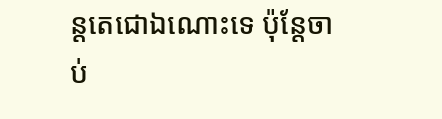ន្តតេជោឯណោះទេ ប៉ុន្តែចាប់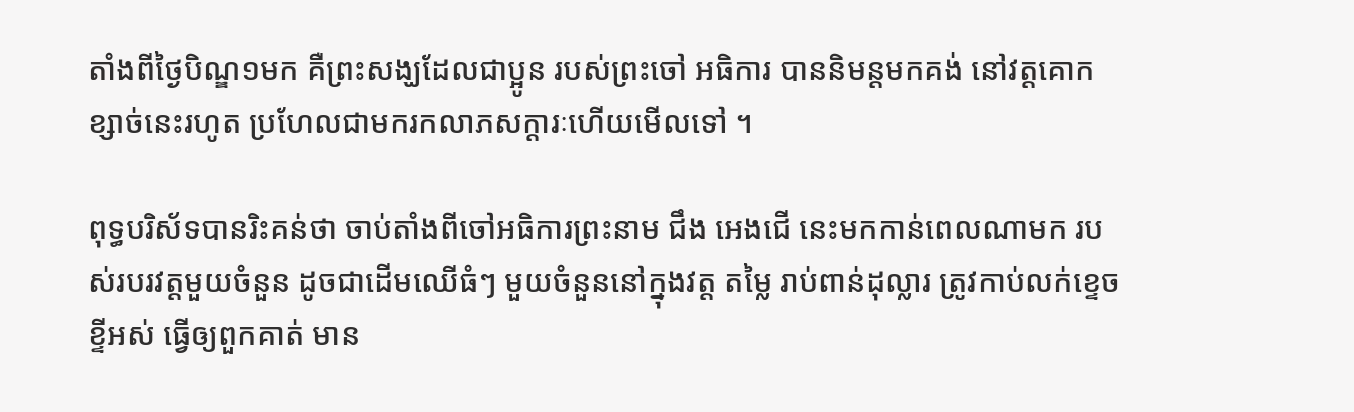តាំងពីថ្ងៃបិណ្ឌ១មក គឺព្រះសង្ឃដែលជាប្អូន របស់ព្រះចៅ អធិការ បាននិមន្តមកគង់ នៅវត្តគោកខ្សាច់នេះរហូត ប្រហែលជាមករកលាភសក្តារៈហើយមើលទៅ ។

ពុទ្ធបរិស័ទបានរិះគន់ថា ចាប់តាំងពីចៅអធិការព្រះនាម ជឹង អេងជើ នេះមកកាន់ពេលណាមក របស់របរវត្តមួយចំនួន ដូចជាដើមឈើធំៗ មួយចំនួននៅក្នុងវត្ត តម្លៃ រាប់ពាន់ដុល្លារ ត្រូវកាប់លក់ខ្ទេចខ្ទីអស់ ធ្វើឲ្យពួកគាត់ មាន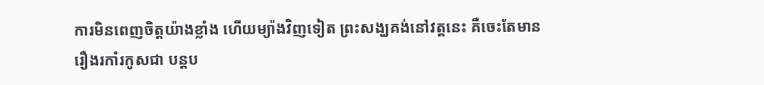ការមិនពេញចិត្តយ៉ាងខ្លាំង ហើយម្យ៉ាងវិញទៀត ព្រះសង្ឃគង់នៅវត្តនេះ គឺចេះតែមានរឿងរកាំរកូសជា បន្តប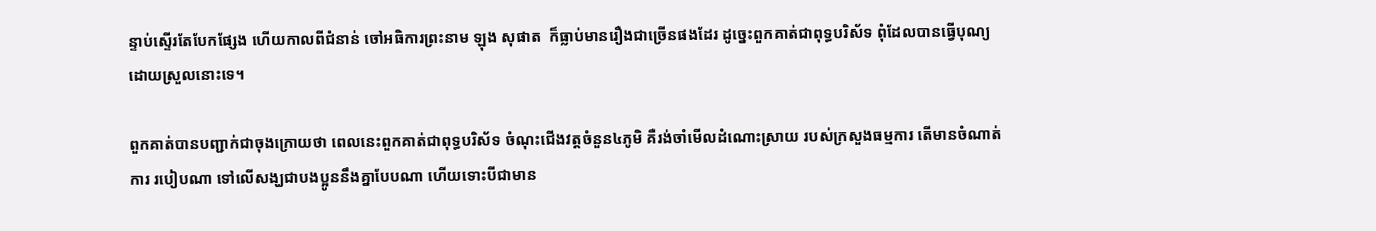ន្ទាប់ស្ទើរតែបែកផ្សែង ហើយកាលពីជំនាន់ ចៅអធិការព្រះនាម ឡុង សុផាត  ក៏ធ្លាប់មានរឿងជាច្រើនផងដែរ ដូចេ្នះពួកគាត់ជាពុទ្ធបរិស័ទ ពុំដែលបានធ្វើបុណ្យ ដោយស្រួលនោះទេ។

ពួកគាត់បានបញ្ជាក់ជាចុងក្រោយថា ពេលនេះពួកគាត់ជាពុទ្ធបរិស័ទ ចំណុះជើងវត្តចំនួន៤ភូមិ គឺរង់ចាំមើលដំណោះស្រាយ របស់ក្រសួងធម្មការ តើមានចំណាត់ការ របៀបណា ទៅលើសង្ឃជាបងប្អូននឹងគ្នាបែបណា ហើយទោះបីជាមាន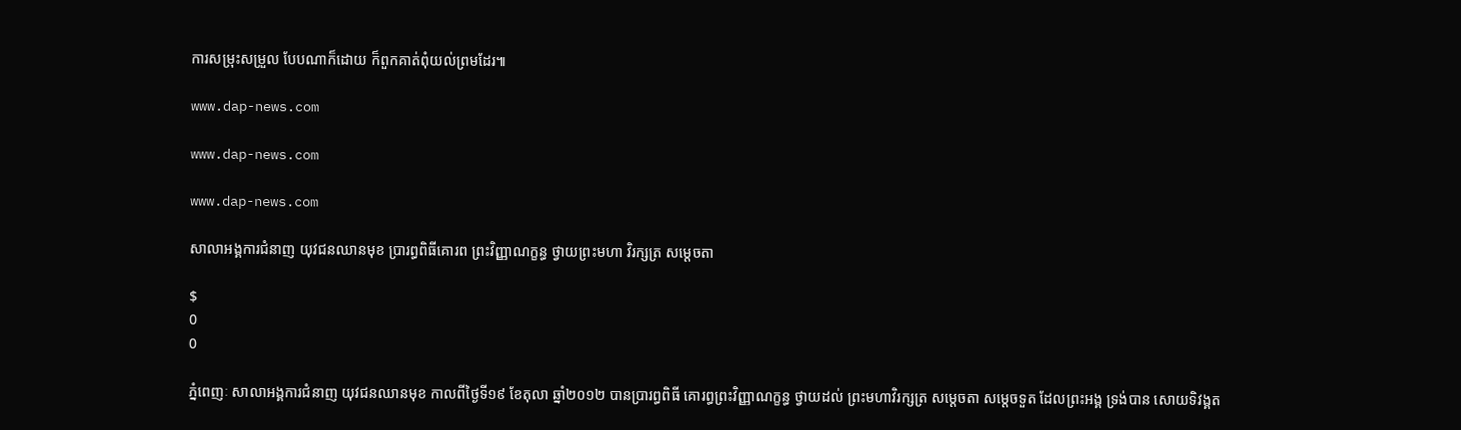ការសម្រុះសម្រួល បែបណាក៏ដោយ ក៏ពួកគាត់ពុំយល់ព្រមដែរ៕

www.dap-news.com

www.dap-news.com

www.dap-news.com

សាលាអង្គការជំនាញ យុវជនឈានមុខ ប្រារព្ធពិធីគោរព ព្រះវិញ្ញាណក្ខន្ធ ថ្វាយព្រះមហា វិរក្សត្រ សម្តេចតា

$
0
0

ភ្នំពេញៈ សាលាអង្គការជំនាញ យុវជនឈានមុខ កាលពីថ្ងៃទី១៩ ខែតុលា ឆ្នាំ២០១២ បានប្រារព្ធពិធី គោរព្ធព្រះវិញ្ញាណក្ខន្ធ ថ្វាយដល់ ព្រះមហាវិរក្សត្រ សម្តេចតា សម្តេចទួត ដែលព្រះអង្គ ទ្រង់បាន សោយទិវង្គត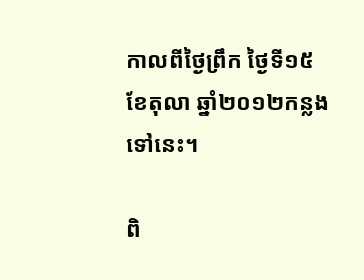កាលពីថ្ងៃព្រឹក ថ្ងៃទី១៥ ខែតុលា ឆ្នាំ២០១២កន្លងទៅនេះ។

ពិ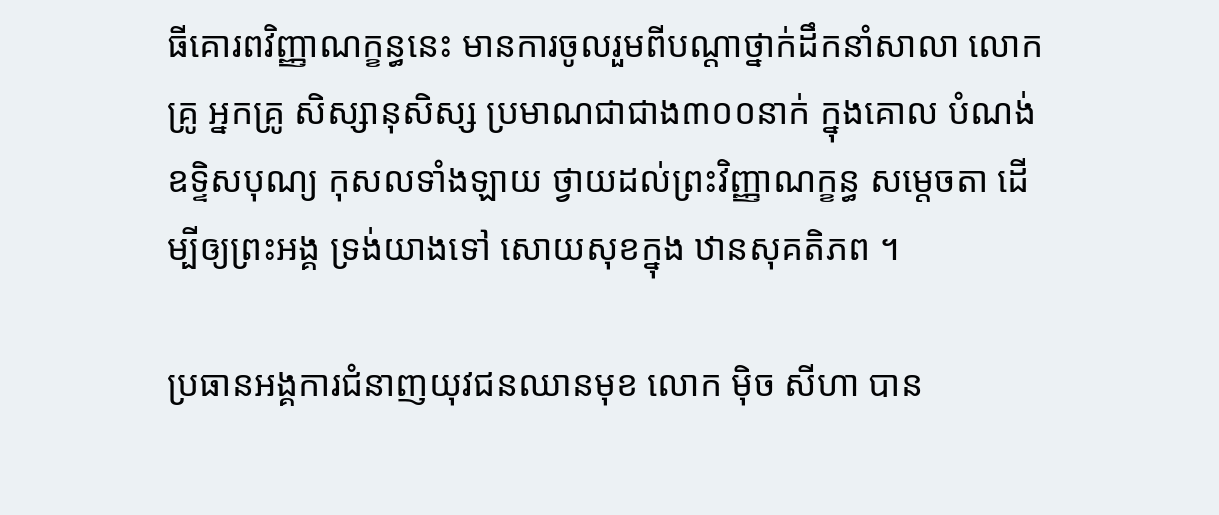ធីគោរពវិញ្ញាណក្ខន្ធនេះ មានការចូលរួមពីបណ្តាថ្នាក់ដឹកនាំសាលា លោកគ្រូ អ្នកគ្រូ សិស្សានុសិស្ស ប្រមាណជាជាង៣០០នាក់ ក្នុងគោល បំណង់ឧទ្ទិសបុណ្យ កុសលទាំងឡាយ ថ្វាយដល់ព្រះវិញ្ញាណក្ខន្ធ សម្តេចតា ដើម្បីឲ្យព្រះអង្គ ទ្រង់យាងទៅ សោយសុខក្នុង ឋានសុគតិភព ។

ប្រធានអង្គការជំនាញយុវជនឈានមុខ លោក ម៉ិច សីហា បាន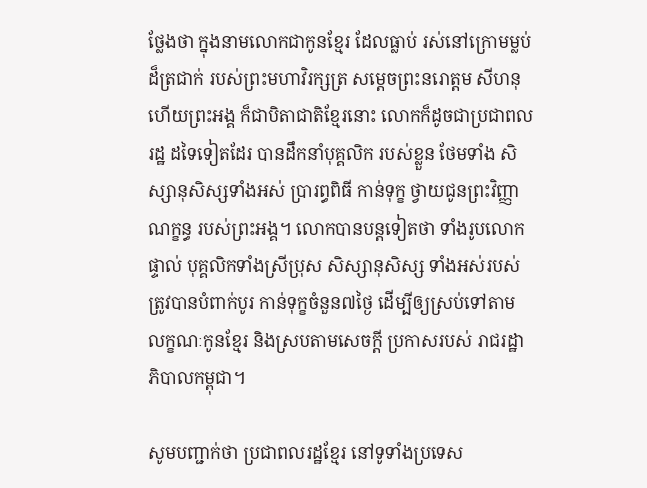ថ្លែងថា ក្នុងនាមលោកជាកូនខ្មែរ ដែលធ្លាប់ រស់នៅក្រោមម្លប់ ដ៏ត្រជាក់ របស់ព្រះមហាវិរក្សត្រ សម្តេចព្រះនរោត្តម សីហនុ ហើយព្រះអង្គ ក៏ជាបិតាជាតិខ្មែរនោះ លោកក៏ដូចជាប្រជាពលរដ្ឋ ដទៃទៀតដែរ បានដឹកនាំបុគ្គលិក របស់ខ្លួន ថែមទាំង សិស្សានុសិស្សទាំងអស់ ប្រារព្ធពិធី កាន់ទុក្ខ ថ្វាយជូនព្រះវិញ្ញាណក្ខន្ធ របស់ព្រះអង្គ។ លោកបានបន្តទៀតថា ទាំងរូបលោកផ្ទាល់ បុគ្គលិកទាំងស្រីប្រុស សិស្សានុសិស្ស ទាំងអស់របស់ត្រូវបានបំពាក់បូរ កាន់ទុក្ខចំនួន៧ថ្ងៃ ដើម្បីឲ្យស្រប់ទៅតាម លក្ខណៈកូនខ្មែរ និងស្របតាមសេចក្តី ប្រកាសរបស់ រាជរដ្ឋាភិបាលកម្ពុជា។

សូមបញ្ជាក់ថា ប្រជាពលរដ្ឋខ្មែរ នៅទូទាំងប្រទេស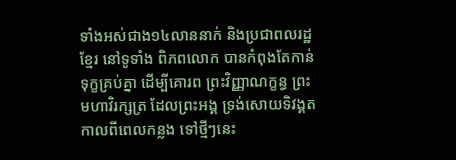ទាំងអស់ជាង១៤លាននាក់ និងប្រជាពលរដ្ឋខ្មែរ នៅទូទាំង ពិភពលោក បានកំពុងតែកាន់ទុក្ខគ្រប់គ្នា ដើម្បីគោរព ព្រះវិញ្ញាណក្ខន្ធ ព្រះមហាវិរក្សត្រ ដែលព្រះអង្គ ទ្រង់សោយទិវង្គត កាលពីពេលកន្លង ទៅថ្មីៗនេះ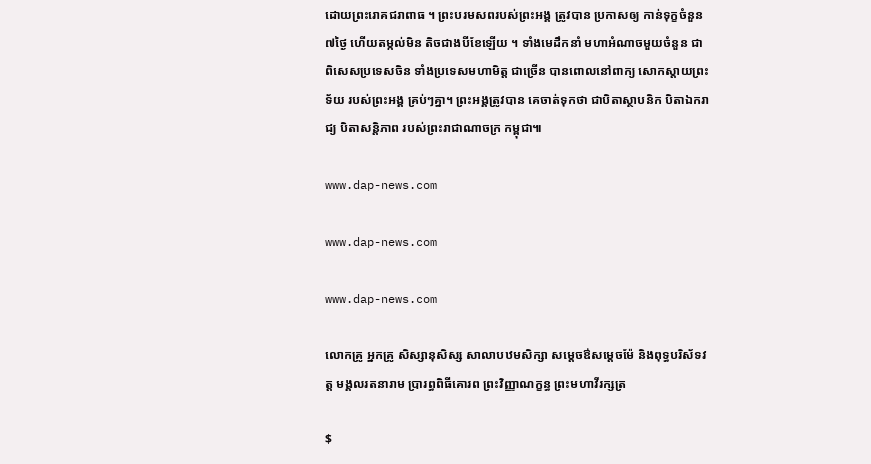ដោយព្រះរោគជរាពាធ ។ ព្រះបរមសពរបស់ព្រះអង្គ ត្រូវបាន ប្រកាសឲ្យ កាន់ទុក្ខចំនួន៧ថ្ងៃ ហើយតម្កល់មិន តិចជាងបីខែឡើយ ។ ទាំងមេដឹកនាំ មហាអំណាចមួយចំនួន ជាពិសេសប្រទេសចិន ទាំងប្រទេសមហាមិត្ត ជាច្រើន បានពោលនៅពាក្យ សោកស្តាយព្រះទ័យ របស់ព្រះអង្គ គ្រប់ៗគ្នា។ ព្រះអង្គត្រូវបាន គេចាត់ទុកថា ជាបិតាស្ថាបនិក បិតាឯករាជ្យ បិតាសន្តិភាព របស់ព្រះរាជាណាចក្រ កម្ពុជា៕

www.dap-news.com

www.dap-news.com

www.dap-news.com

លោកគ្រូ អ្នកគ្រូ សិស្សានុសិស្ស សាលាបឋមសិក្សា សម្តេចឳសម្តេចម៉ែ និងពុទ្ធបរិស័ទវត្ត មង្គលរតនារាម ប្រារព្ធពិធីគោរព ព្រះវិញ្ញាណក្ខន្ធ ព្រះមហាវីរក្សត្រ

$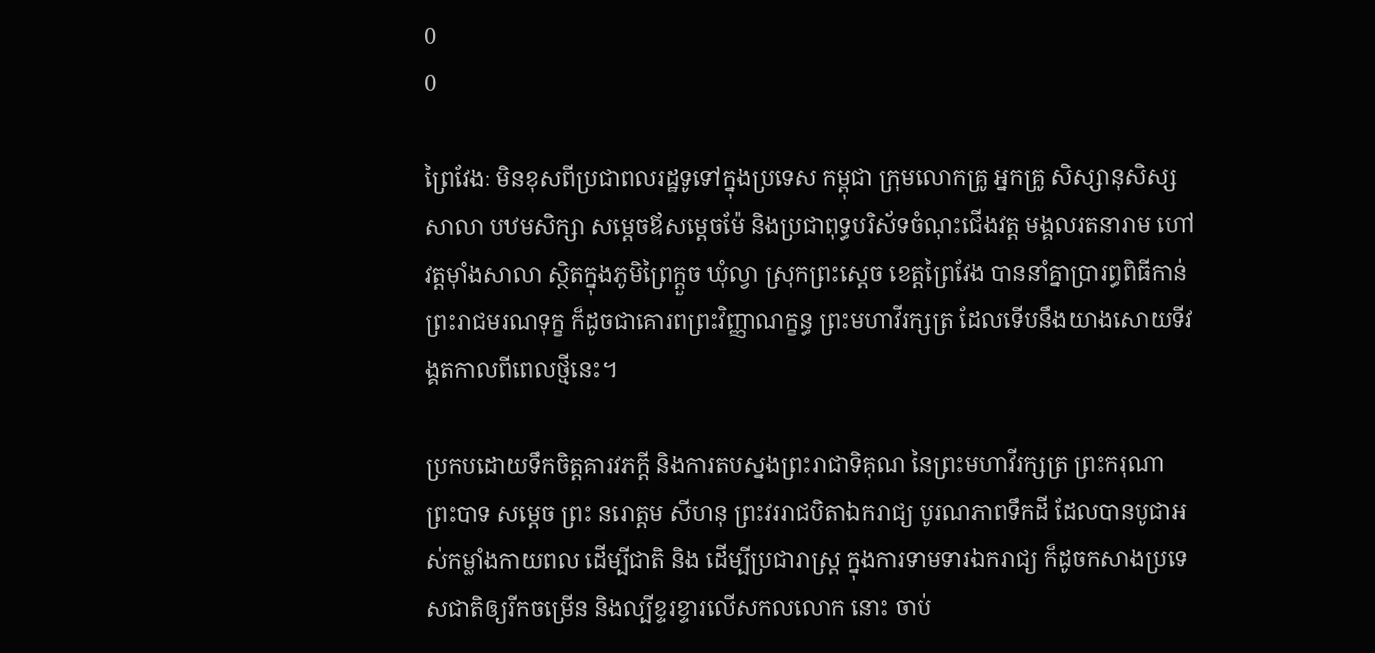0
0

ព្រៃវែងៈ មិនខុសពីប្រជាពលរដ្ឋទូទៅក្នុងប្រទេស កម្ពុជា ក្រុមលោកគ្រូ អ្នកគ្រូ សិស្សានុសិស្សសាលា បឋមសិក្សា សម្តេចឪសម្តេចម៉ែ និងប្រជាពុទ្ធបរិស័ទចំណុះជើងវត្ត មង្គលរតនារាម ហៅវត្តម៉ាំងសាលា ស្ថិតក្នុងភូមិព្រៃក្តួច ឃុំល្វា ស្រុកព្រះស្តេច ខេត្តព្រៃវែង បាននាំគ្នាប្រារព្ធពិធីកាន់ព្រះរាជមរណទុក្ខ ក៏ដូចជាគោរពព្រះវិញ្ញាណក្ខន្ធ ព្រះមហាវីរក្សត្រ ដែលទើបនឹងយាងសោយទីវង្គតកាលពីពេលថ្មីនេះ។

ប្រកបដោយទឹកចិត្តគារវភក្តី និងការតបស្នងព្រះរាជាទិគុណ នៃព្រះមហាវីរក្សត្រ ព្រះករុណា ព្រះបាទ សម្តេច ព្រះ នរោត្តម សីហនុ ព្រះវររាជបិតាឯករាជ្យ បូរណភាពទឹកដី ដែលបានបូជាអស់កម្លាំងកាយពល ដើម្បីជាតិ និង ដើម្បីប្រជារាស្រ្ត ក្នុងការទាមទារឯករាជ្យ ក៏ដូចកសាងប្រទេសជាតិឲ្យរីកចម្រើន និងល្បីខ្ទរខ្ទារលើសកលលោក នោះ ចាប់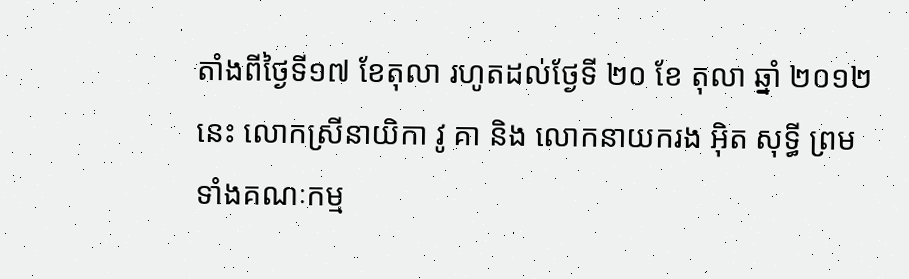តាំងពីថ្ងៃទី១៧ ខែតុលា រហូតដល់ថ្ងែទី ២០ ខែ តុលា ឆ្នាំ ២០១២នេះ លោកស្រីនាយិកា វូ គា និង លោកនាយករង អ៊ិត សុទ្ធី ព្រមទាំងគណៈកម្ម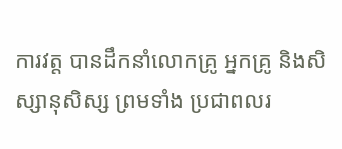ការវត្ត បានដឹកនាំលោកគ្រូ អ្នកគ្រូ និងសិស្សានុសិស្ស ព្រមទាំង ប្រជាពលរ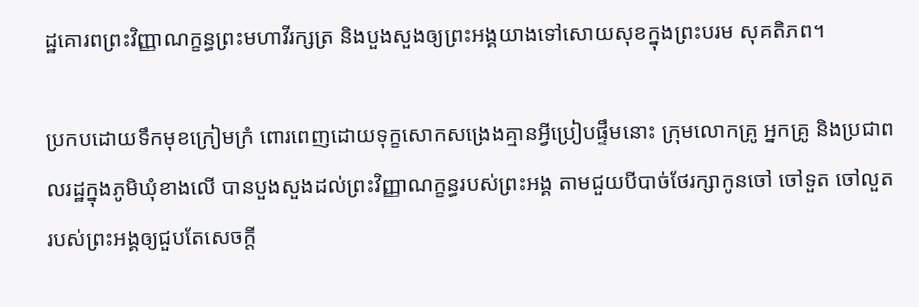ដ្ឋគោរពព្រះវិញ្ញាណក្ខន្ធព្រះមហាវីរក្សត្រ និងបួងសួងឲ្យព្រះអង្គយាងទៅសោយសុខក្នុងព្រះបរម សុគតិភព។

ប្រកបដោយទឹកមុខក្រៀមក្រំ ពោរពេញដោយទុក្ខសោកសង្រេងគ្មានអ្វីប្រៀបផ្ទឹមនោះ ក្រុមលោកគ្រូ អ្នកគ្រូ និងប្រជាពលរដ្ឋក្នុងភូមិឃុំខាងលើ បានបួងសួងដល់ព្រះវិញ្ញាណក្ខន្ធរបស់ព្រះអង្គ តាមជួយបីបាច់ថែរក្សាកូនចៅ ចៅទួត ចៅលួត របស់ព្រះអង្គឲ្យជួបតែសេចក្តី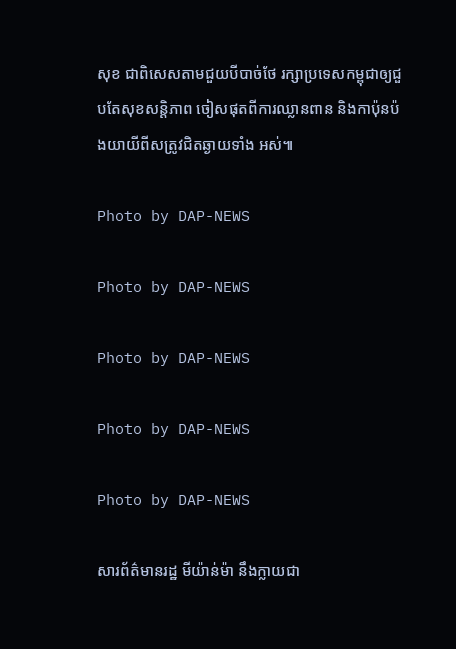សុខ ជាពិសេសតាមជួយបីបាច់ថែ រក្សាប្រទេសកម្ពុជាឲ្យជួបតែសុខសន្តិភាព ចៀសផុតពីការឈ្លានពាន និងកាប៉ុនប៉ងយាយីពីសត្រូវជិតឆ្ងាយទាំង អស់៕

Photo by DAP-NEWS

Photo by DAP-NEWS

Photo by DAP-NEWS

Photo by DAP-NEWS

Photo by DAP-NEWS

សារព័ត៌មានរដ្ឋ មីយ៉ាន់ម៉ា នឹងក្លាយជា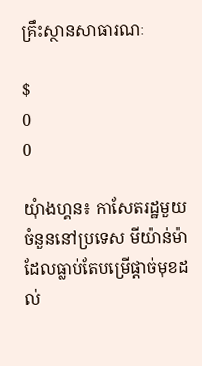គ្រឹះស្ថានសាធារណៈ

$
0
0

យុំាងហ្គន៖ កាសែតរដ្ឋមួយចំនួននៅប្រទេស មីយ៉ាន់ម៉ា ដែលធ្លាប់តែបម្រើផ្តាច់មុខដល់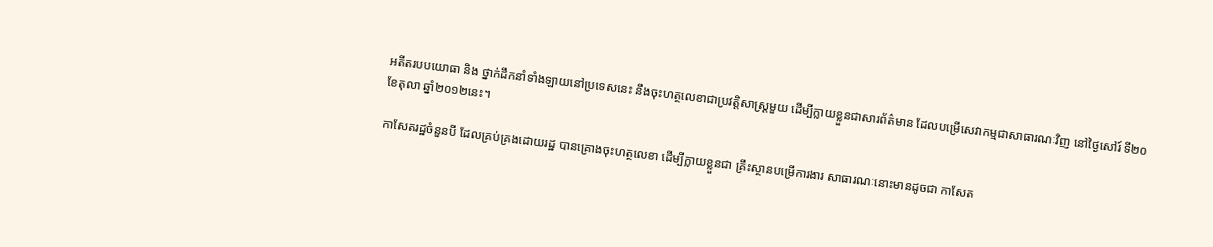អតីតរបបយោធា និង ថ្នាក់ដឹកនាំទាំងឡាយនៅប្រទេសនេះ នឹងចុះហត្ថលេខាជាប្រវត្តិសាស្ត្រមួយ ដើម្បីក្លាយខ្លួនជាសារព័ត៌មាន ដែលបម្រើសេវាកម្មជាសាធារណៈវិញ នៅថ្ងៃសៅរ៍ ទី២០ ខែតុលា ឆ្នាំ២០១២នេះ។

កាសែតរដ្ឋចំនួនបី ដែលគ្រប់គ្រងដោយរដ្ឋ បានគ្រោងចុះហត្ថលេខា ដើម្បីក្លាយខ្លួនជា គ្រឹះស្ថានបម្រើការងារ សាធារណៈនោះមានដូចជា កាសែត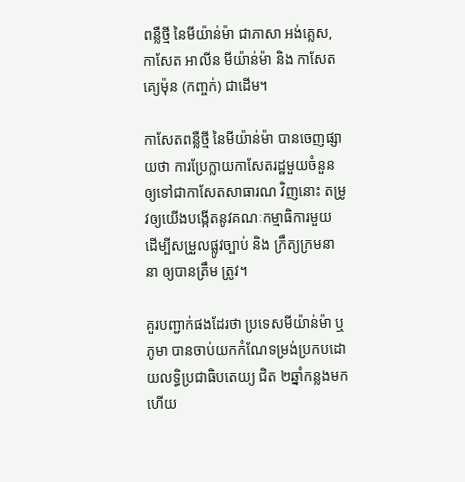ពន្លឺថ្មី នៃមីយ៉ាន់ម៉ា ជាភាសា អង់គ្លេស, កាសែត អាលីន មីយ៉ាន់ម៉ា និង កាសែត គ្យេម៉ុន (កញ្ចក់) ជាដើម។

កាសែតពន្លឺថ្មី នៃមីយ៉ាន់ម៉ា បានចេញផ្សាយថា ការប្រែក្លាយកាសែតរដ្ឋមួយចំនួនឲ្យទៅជាកាសែតសាធារណ វិញនោះ តម្រូវឲ្យយើងបង្កើតនូវគណៈកម្មាធិការមួយ ដើម្បីសម្រួលផ្លូវច្បាប់ និង ក្រឹត្យក្រមនានា ឲ្យបានត្រឹម ត្រូវ។

គួរបញ្ជាក់ផងដែរថា ប្រទេសមីយ៉ាន់ម៉ា ឬ ភូមា បានចាប់យកកំណែទម្រង់ប្រកបដោយលទ្ធិប្រជាធិបតេយ្យ ជិត ២ឆ្នាំកន្លងមកហើយ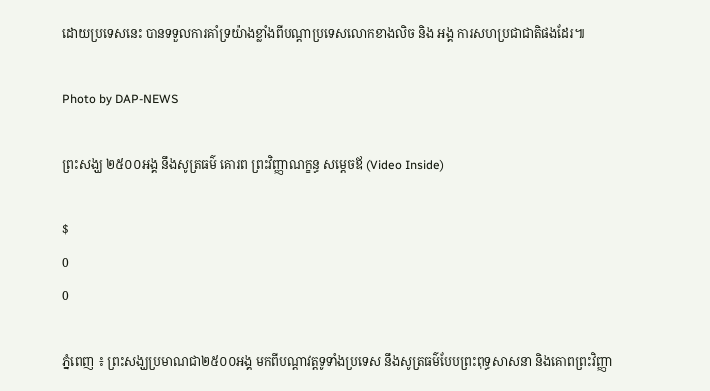ដោយប្រទេសនេះ បានទទួលការគាំទ្រយ៉ាងខ្លាំងពីបណ្តាប្រទេសលោកខាងលិច និង អង្គ ការសហប្រជាជាតិផងដែរ៕

Photo by DAP-NEWS

ព្រះសង្ឃ ២៥០០អង្គ នឹងសូត្រធម៌ គោរព ព្រះវិញ្ញាណក្ខន្ធ សម្តេចឪ (Video Inside)

$
0
0

ភ្នំពេញ ៖ ព្រះសង្ឃប្រមាណជា២៥០០អង្គ មកពីបណ្តាវត្តទូទាំងប្រទេស នឹងសូត្រធម៌បែបព្រះពុទ្ធសាសនា និងគោពព្រះវិញ្ញា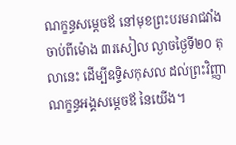ណក្ខន្ធសម្តេចឪ នៅមុខព្រះបរមរាជវាំង ចាប់ពីម៉ោង ៣រសៀល ល្ងាចថ្ងៃទី២០ តុលានេះ ដើម្បីឧទ្ទិសកុសល ដល់ព្រះវិញ្ញាណក្ខន្ធអង្គសម្តេចឪ នៃយើង។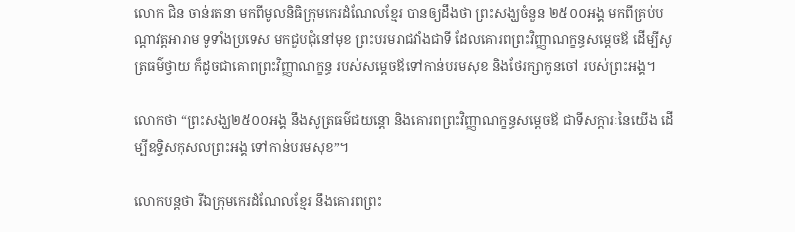លោក ជិន ចាន់រតនា មកពីមូលនិធិក្រុមកេរដំណែលខ្មែរ បានឲ្យដឹងថា ព្រះសង្ឃចំនួន ២៥០០អង្គ មកពីគ្រប់បណ្តាវត្តអារាម ទូទាំងប្រទេស មកជួបជុំនៅមុខ ព្រះបរមរាជវាំងជាទី ដែលគោរពព្រះវិញ្ញាណក្ខន្ធសម្តេចឪ ដើម្បីសូត្រធម៌ថ្វាយ ក៏ដូចជាគោពព្រះវិញ្ញាណក្ខន្ធ របស់សម្តេចឪទៅកាន់បរមសុខ និងថែរក្សាកូនចៅ របស់ព្រះអង្គ។

លោកថា “ព្រះសង្ឃ២៥០០អង្គ នឹងសូត្រធម៌ជយន្តោ និងគោរពព្រះវិញ្ញាណក្ខន្ធសម្តេចឪ ជាទីសក្តារៈនៃយើង ដើម្បីឧទ្ទិសកុសលព្រះអង្គ ទៅកាន់បរមសុខ”។

លោកបន្តថា រីឯក្រុមកេរដំណែលខ្មែរ នឹងគោរពព្រះ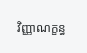វិញ្ញាណក្ខន្ធ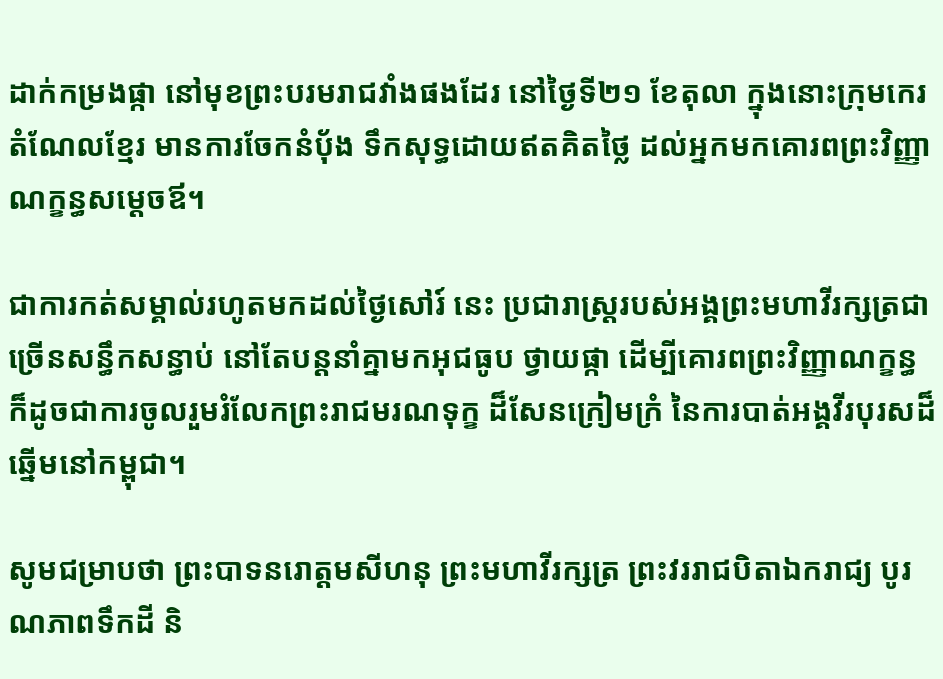ដាក់កម្រងផ្កា នៅមុខព្រះបរមរាជវាំងផងដែរ នៅថ្ងៃទី២១ ខែតុលា ក្នុងនោះក្រុមកេរតំណែលខ្មែរ មានការចែកនំបុ័ង ទឹកសុទ្ធដោយឥតគិតថ្លៃ ដល់អ្នកមកគោរពព្រះវិញ្ញាណក្ខន្ធសម្តេចឪ។

ជាការកត់សម្គាល់រហូតមកដល់ថ្ងៃសៅរ៍ នេះ ប្រជារាស្រ្តរបស់អង្គព្រះមហាវីរក្សត្រជាច្រើនសន្ធឹកសន្ធាប់ នៅតែបន្តនាំគ្នាមកអុជធូប ថ្វាយផ្កា ដើម្បីគោរពព្រះវិញ្ញាណក្ខន្ធ ក៏ដូចជាការចូលរួមរំលែកព្រះរាជមរណទុក្ខ ដ៏សែនក្រៀមក្រំ នៃការបាត់អង្គវីរបុរសដ៏ឆ្នើមនៅកម្ពុជា។

សូមជម្រាបថា ព្រះបាទនរោត្តមសីហនុ ព្រះមហាវីរក្សត្រ ព្រះវររាជបិតាឯករាជ្យ បូរណភាពទឹកដី និ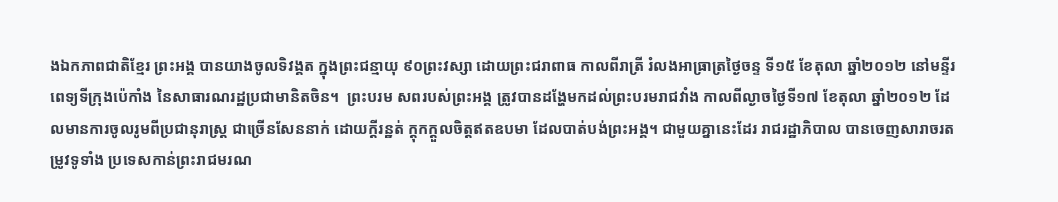ងឯកភាពជាតិខ្មែរ ព្រះអង្គ បានយាងចូលទិវង្គត ក្នុងព្រះជន្មាយុ ៩០ព្រះវស្សា ដោយព្រះជរាពាធ កាលពីរាត្រី រំលងអាធ្រាត្រថ្ងៃចន្ទ ទី១៥ ខែតុលា ឆ្នាំ២០១២ នៅមន្ទីរពេទ្យទីក្រុងប៉េកាំង នៃសាធារណរដ្ឋប្រជាមានិតចិន។  ព្រះបរម សពរបស់ព្រះអង្គ ត្រូវបានដង្ហែមកដល់ព្រះបរមរាជវាំង កាលពីល្ងាចថ្ងៃទី១៧ ខែតុលា ឆ្នាំ២០១២ ដែលមានការចូលរូមពីប្រជានុរាស្រ្ត ជាច្រើនសែននាក់ ដោយក្តីរន្ឋត់ ក្តុកក្តួលចិត្តឥតឧបមា ដែលបាត់បង់ព្រះអង្គ។ ជាមួយគ្នានេះដែរ រាជរដ្ឋាភិបាល បានចេញសារាចរតម្រូវទូទាំង ប្រទេសកាន់ព្រះរាជមរណ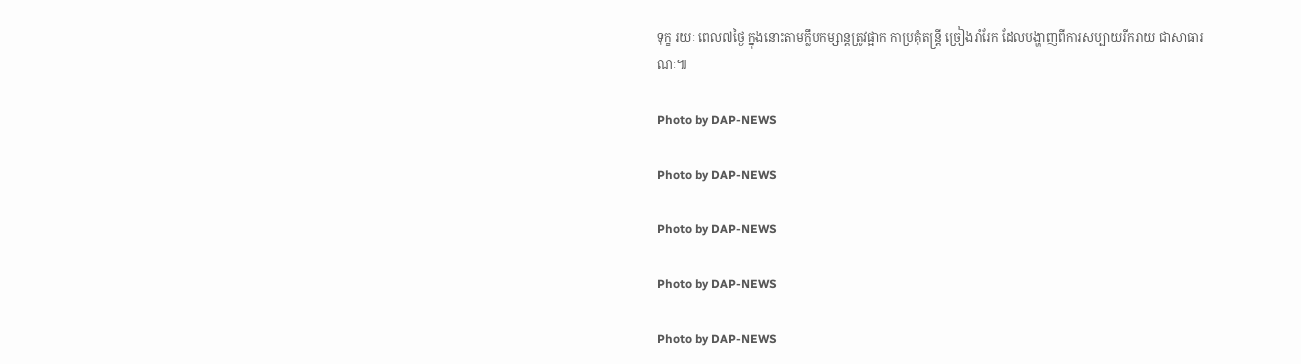ទុក្ខ រយៈ ពេល៧ថ្ងៃ ក្នុងនោះតាមក្លឹបកម្សាន្តត្រូវផ្អាក កាប្រគុំតន្ត្រី ច្រៀងរាំរែក ដែលបង្ហាញពីការសប្បាយរីករាយ ជាសាធារណៈ៕

Photo by DAP-NEWS

Photo by DAP-NEWS

Photo by DAP-NEWS

Photo by DAP-NEWS

Photo by DAP-NEWS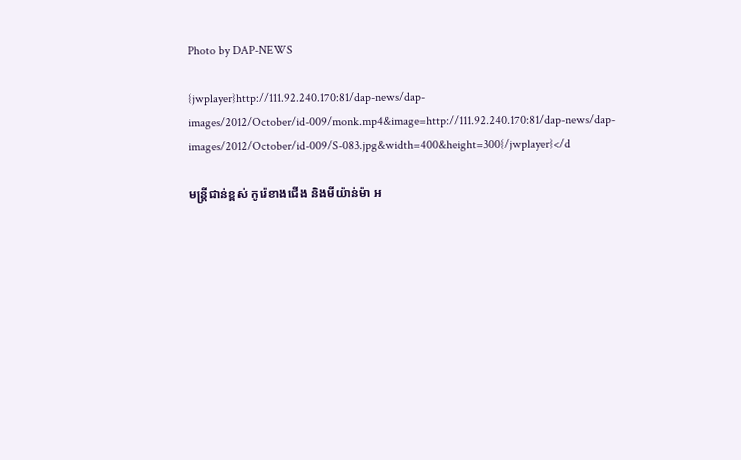Photo by DAP-NEWS

{jwplayer}http://111.92.240.170:81/dap-news/dap-images/2012/October/id-009/monk.mp4&image=http://111.92.240.170:81/dap-news/dap-images/2012/October/id-009/S-083.jpg&width=400&height=300{/jwplayer}</d

មន្រ្តីជាន់ខ្ពស់ កូរ៉េខាងជើង និងមីយ៉ាន់ម៉ា អ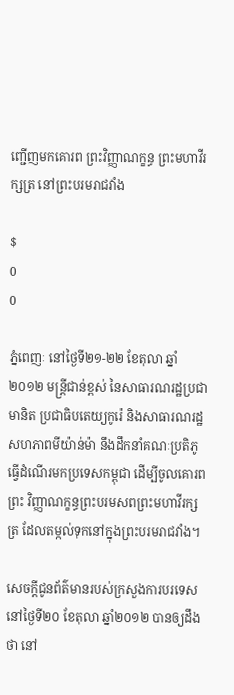ញ្ជើញមកគោរព ព្រះវិញ្ញាណក្ខន្ធ ព្រះមហាវីរក្សត្រ នៅព្រះបរមរាជវាំង

$
0
0

ភ្នំពេញៈ នៅថ្ងៃទី២១-២២ ខែតុលា ឆ្នាំ២០១២ មន្រ្តីជាន់ខ្ពស់ នៃសាធារណរដ្ឋប្រជាមានិត ប្រជាធិបតេយ្យកូរ៉េ និងសាធារណរដ្ឋសហភាពមីយ៉ាន់ម៉ា នឹងដឹកនាំគណៈប្រតិភូធ្វើដំណើរមកប្រទេសកម្ពុជា ដើម្បីចូលគោរពព្រះ វិញ្ញាណក្ខន្ធព្រះបរមសពព្រះមហាវីរក្សត្រ ដែលតម្កល់ទុកនៅក្នុងព្រះបរមរាជវាំង។

សេចក្តីជូនព័ត៌មានរបស់ក្រសួងការបរទេសនៅថ្ងៃទី២០ ខែតុលា ឆ្នាំ២០១២ បានឲ្យដឹងថា នៅ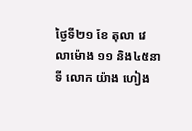ថ្ងៃទី២១ ខែ តុលា វេលាម៉ោង ១១ និង៤៥នាទី លោក យ៉ាង ហៀង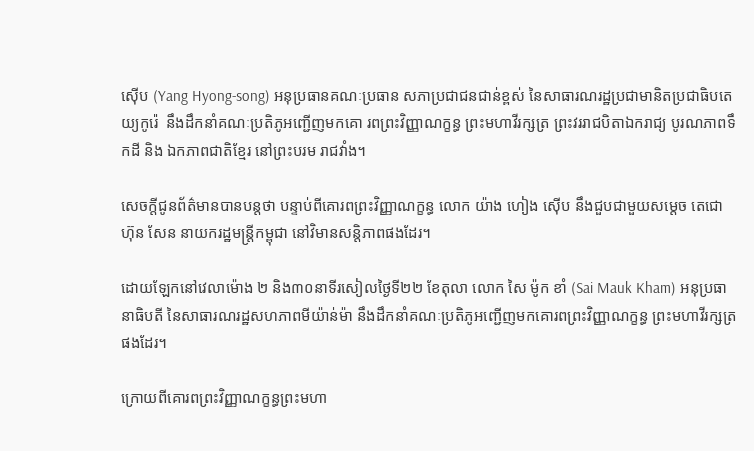ស៊ើប (Yang Hyong-song) អនុប្រធានគណៈប្រធាន សភាប្រជាជនជាន់ខ្ពស់ នៃសាធារណរដ្ឋប្រជាមានិតប្រជាធិបតេយ្យកូរ៉េ  នឹងដឹកនាំគណៈប្រតិភូអញ្ជើញមកគោ រពព្រះវិញ្ញាណក្ខន្ធ ព្រះមហាវីរក្សត្រ ព្រះវររាជបិតាឯករាជ្យ បូរណភាពទឹកដី និង ឯកភាពជាតិខ្មែរ នៅព្រះបរម រាជវាំង។

សេចក្តីជូនព័ត៌មានបានបន្តថា បន្ទាប់ពីគោរពព្រះវិញ្ញាណក្ខន្ធ លោក យ៉ាង ហៀង ស៊ើប នឹងជួបជាមួយសម្តេច តេជោ ហ៊ុន សែន នាយករដ្ឋមន្រ្តីកម្ពុជា នៅវិមានសន្តិភាពផងដែរ។

ដោយឡែកនៅវេលាម៉ោង ២ និង៣០នាទីរសៀលថ្ងៃទី២២ ខែតុលា លោក សៃ ម៉ូក ខាំ (Sai Mauk Kham) អនុប្រធានាធិបតី នៃសាធារណរដ្ឋសហភាពមីយ៉ាន់ម៉ា នឹងដឹកនាំគណៈប្រតិភូអញ្ជើញមកគោរពព្រះវិញ្ញាណក្ខន្ធ ព្រះមហាវីរក្សត្រផងដែរ។

ក្រោយពីគោរពព្រះវិញ្ញាណក្ខន្ធព្រះមហា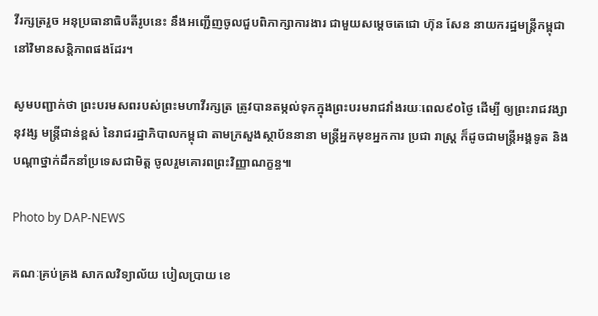វីរក្សត្ររួច អនុប្រធានាធិបតីរូបនេះ នឹងអញ្ជើញចូលជួបពិភាក្សាការងារ ជាមួយសម្តេចតេជោ ហ៊ុន សែន នាយករដ្ឋមន្រ្តីកម្ពុជា នៅវិមានសន្តិភាពផងដែរ។

សូមបញ្ជាក់ថា ព្រះបរមសពរបស់ព្រះមហាវីរក្សត្រ ត្រូវបានតម្កល់ទុកក្នុងព្រះបរមរាជវាំងរយៈពេល៩០ថ្ងៃ ដើម្បី ឲ្យព្រះរាជវង្សានុវង្ស មន្រ្តីជាន់ខ្ពស់ នៃរាជរដ្ឋាភិបាលកម្ពុជា តាមក្រសួងស្ថាប័ននានា មន្រ្តីអ្នកមុខអ្នកការ ប្រជា រាស្ត្រ ក៏ដូចជាមន្រ្តីអង្គទូត និងបណ្តាថ្នាក់ដឹកនាំប្រទេសជាមិត្ត ចូលរួមគោរពព្រះវិញ្ញាណក្ខន្ធ៕

Photo by DAP-NEWS

គណៈគ្រប់គ្រង សាកលវិទ្យាល័យ បៀលប្រាយ ខេ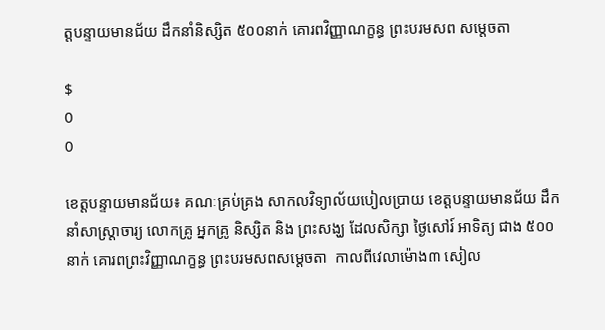ត្តបន្ទាយមានជ័យ ដឹកនាំនិស្សិត ៥០០នាក់ គោរពវិញ្ញាណក្ខន្ធ ព្រះបរមសព សម្តេចតា

$
0
0

ខេត្តបន្ទាយមានជ័យ៖ គណៈគ្រប់គ្រង សាកលវិទ្យាល័យបៀលប្រាយ ខេត្តបន្ទាយមានជ័យ ដឹកនាំសាស្ត្រាចារ្យ លោកគ្រូ អ្នកគ្រូ និស្សិត និង ព្រះសង្ឃ ដែលសិក្សា ថ្ងៃសៅរ៍ អាទិត្យ ជាង ៥០០នាក់ គោរពព្រះវិញ្ញាណក្ខន្ធ ព្រះបរមសពសម្តេចតា  កាលពីវេលាម៉ោង៣ សៀល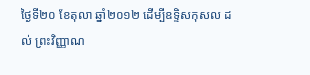ថ្ងៃទី២០ ខែតុលា ឆ្នាំ២០១២ ដើម្បីឧទ្ទិសកុសល ដល់ ព្រះវិញ្ញាណ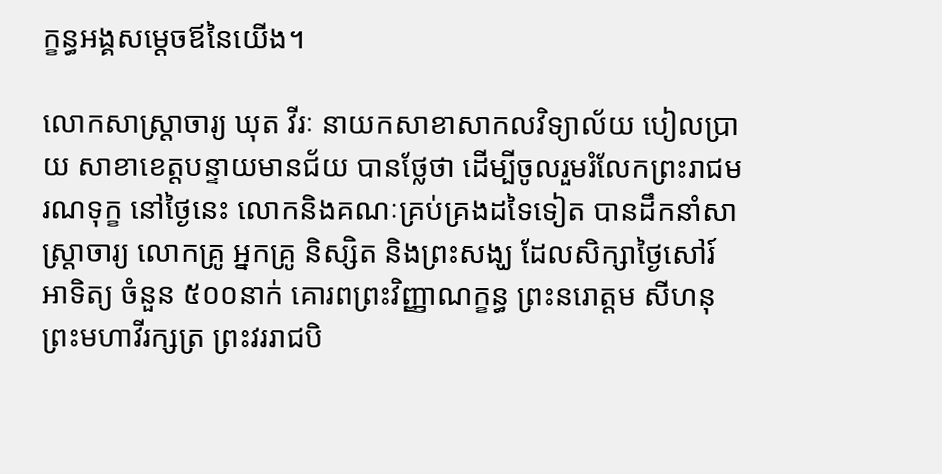ក្ខន្ធអង្គសម្តេចឪនៃយើង។

លោកសាស្ត្រាចារ្យ ឃុត វីរៈ នាយកសាខាសាកលវិទ្យាល័យ បៀលប្រាយ សាខាខេត្តបន្ទាយមានជ័យ បានថ្លែថា ដើម្បីចូលរួមរំលែកព្រះរាជមរណទុក្ខ នៅថ្ងៃនេះ លោកនិងគណៈគ្រប់គ្រងដទៃទៀត បានដឹកនាំសាស្ត្រាចារ្យ លោកគ្រូ អ្នកគ្រូ និស្សិត និងព្រះសង្ឃ ដែលសិក្សាថ្ងៃសៅរ៍ អាទិត្យ ចំនួន ៥០០នាក់ គោរពព្រះវិញ្ញាណក្ខន្ធ ព្រះនរោត្តម សីហនុ ព្រះមហាវីរក្សត្រ ព្រះវររាជបិ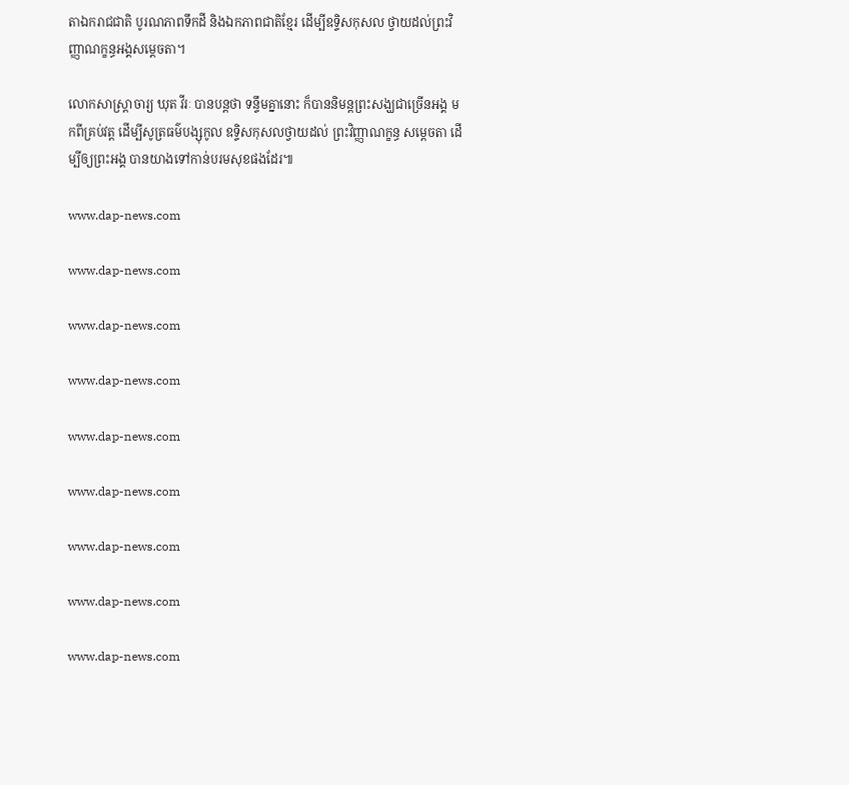តាឯករាជជាតិ បូរណភាពទឹកដី និងឯកភាពជាតិខ្មែរ ដើម្បីឧទ្ទិសកុសល ថ្វាយដល់ព្រះវិញ្ញាណក្ខន្ធអង្គសម្តេចតា។

លោកសាស្ត្រាចារ្យ ឃុត វីរៈ បានបន្តថា ទន្ទឹមគ្នានោះ ក៏បាននិមន្តព្រះសង្ឃជាច្រើនអង្គ មកពីគ្រប់វត្ត ដើម្បីសូត្រធម៌បង្សុកូល ឧទ្ទិសកុសលថ្វាយដល់ ព្រះវិញ្ញាណក្ខន្ធ សម្តេចតា ដើម្បីឲ្យព្រះអង្គ បានយាងទៅកាន់បរមសុខផងដែរ៕

www.dap-news.com

www.dap-news.com

www.dap-news.com

www.dap-news.com

www.dap-news.com

www.dap-news.com

www.dap-news.com

www.dap-news.com

www.dap-news.com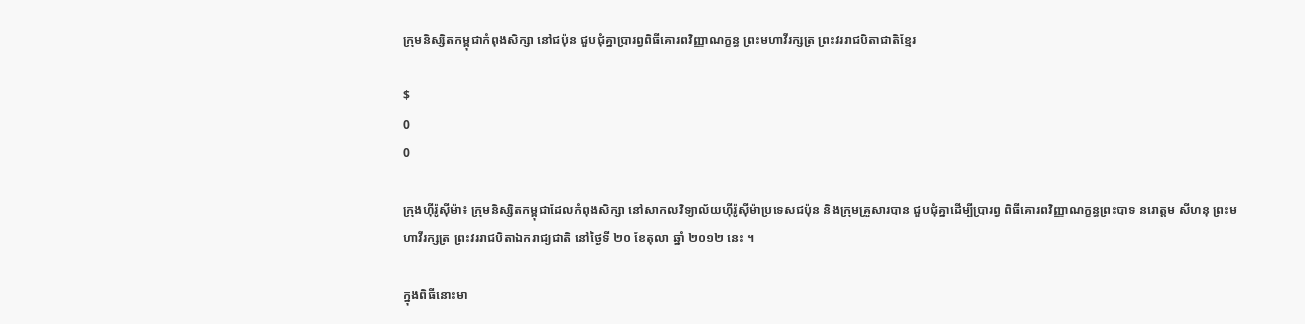ក្រុមនិស្សិតកម្ពុជាកំពុងសិក្សា នៅជប៉ុន ជួបជុំគ្នាប្រារព្វពិធីគោរពវិញ្ញាណក្ខន្ធ ព្រះមហាវីរក្សត្រ ព្រះវររាជបិតាជាតិខ្មែរ

$
0
0

ក្រុងហ៊ីរ៉ូស៊ីម៉ា៖ ក្រុមនិស្សិតកម្ពុជាដែលកំពុងសិក្សា នៅសាកលវិទ្យាល័យហ៊ីរ៉ូស៊ីម៉ាប្រទេសជប៉ុន និងក្រុមគ្រួសារបាន ជួបជុំគ្នាដើម្បីប្រារព្វ ពិធីគោរពវិញ្ញាណក្ខន្ធព្រះបាទ នរោត្តម សីហនុ ព្រះមហាវីរក្សត្រ ព្រះវររាជបិតាឯករាជ្យជាតិ នៅថ្ងៃទី ២០ ខែតុលា ឆ្នាំ ២០១២ នេះ ។

ក្នុងពិធីនោះមា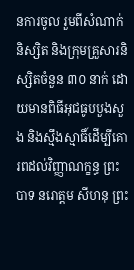នការចូល រួមពីសំណាក់និស្សិត និងក្រុមគ្រួសារនិស្សិតចំនួន ៣០ នាក់ ដោយមានពិធីអុជធូបបួងសួង និងស្មឹងស្មាធិ៍ដើម្បីគោរពដល់វិញ្ញាណក្ខន្ធ ព្រះបាទ នរោត្តម សីហនុ ព្រះ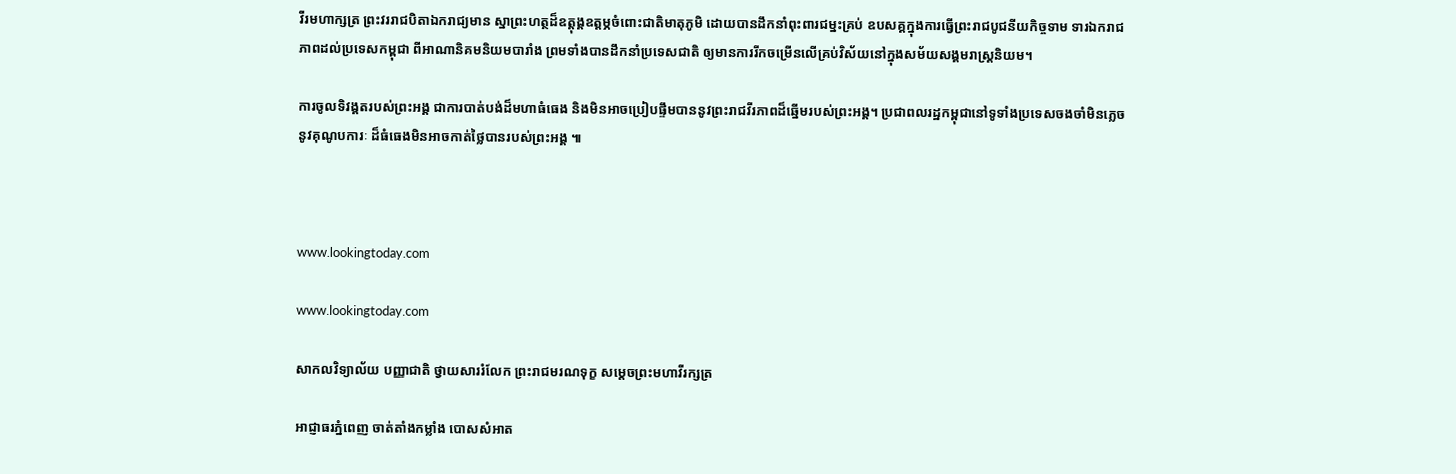វីរមហាក្សត្រ ព្រះវររាជបិតាឯករាជ្យមាន ស្នាព្រះហត្ថដ៏ឧត្តុង្គឧត្តម្ភចំពោះជាតិមាតុភូមិ ដោយបានដឹកនាំពុះពារជម្នះគ្រប់ ឧបសគ្គក្នុងការធ្វើព្រះរាជបូជនីយកិច្ចទាម ទារឯករាជភាពដល់ប្រទេសកម្ពុជា ពីអាណានិគមនិយមបារាំង ព្រមទាំងបានដឹកនាំប្រទេសជាតិ ឲ្យមានការរីកចម្រើនលើគ្រប់វិស័យនៅក្នុងសម័យសង្គមរាស្ត្រនិយម។

ការចូលទិវង្គតរបស់ព្រះអង្គ ជាការបាត់បង់ដ៏មហាធំធេង និងមិនអាចប្រៀបផ្ទឹមបាននូវព្រះរាជវីរភាពដ៏ឆ្នើមរបស់ព្រះអង្គ។ ប្រជាពលរដ្ឋកម្ពុជានៅទូទាំងប្រទេសចងចាំមិនភ្លេចនូវគុណូបការៈ ដ៏ធំធេងមិនអាចកាត់ថ្លៃបានរបស់ព្រះអង្គ ៕



www.lookingtoday.com

www.lookingtoday.com

សាកលវិទ្យាល័យ បញ្ញាជាតិ ថ្វាយសាររំលែក ព្រះរាជមរណទុក្ខ សម្តេចព្រះមហាវីរក្សត្រ

អាជ្ញាធរភ្នំពេញ ចាត់តាំងកម្លាំង បោសសំអាត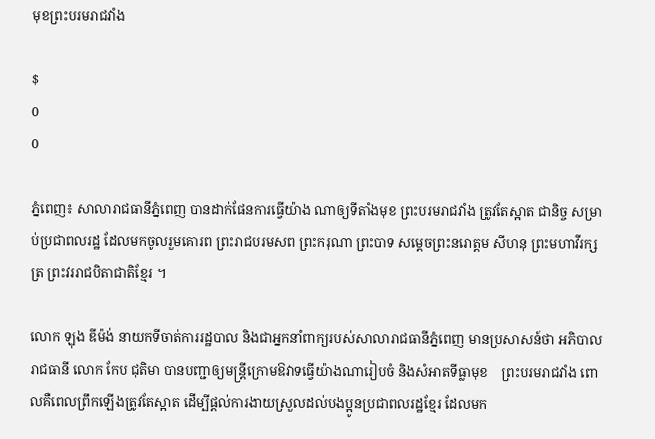មុខព្រះបរមរាជវាំង

$
0
0

ភ្នំពេញ៖ សាលារាជធានីភ្នំពេញ បានដាក់ផែនការធ្វើយ៉ាង ណាឲ្យទីតាំងមុខ ព្រះបរមរាជវាំង ត្រូវតែស្អាត ជានិច្ច សម្រាប់ប្រជាពលរដ្ឋ ដែលមកចូលរួមគោរព ព្រះរាជបរមសព ព្រះករុណា ព្រះបាទ សម្តេចព្រះនរោត្តម សីហនុ ព្រះមហាវីរក្សត្រ ព្រះវររាជបិតាជាតិខ្មែរ ។

លោក ឡុង ឌីម៉ង់ នាយកទីចាត់ការរដ្ឋបាល និងជាអ្នកនាំពាក្យរបស់សាលារាជធានីភ្នំពេញ មានប្រសាសន៍ថា អភិបាលរាជធានី លោក កែប ជុតិមា បានបញ្ជាឲ្យមន្រ្តីក្រោមឱវាទធ្វើយ៉ាងណារៀបចំ និងសំអាតទីធ្លាមុខ    ព្រះបរមរាជវាំង ពោលគឺពេលព្រឹកឡើងត្រូវតែស្អាត ដើម្បីផ្តល់ការងាយស្រួលដល់បងប្អូនប្រជាពលរដ្ឋខ្មែរ ដែលមក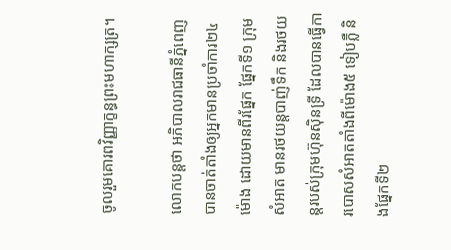ចូលរួមគោរពវិញ្ញាក្ខន្ធព្រះមហាក្សត្រ។

លោកបន្តថា អភិបាលរាជធានីភ្នំពេញ បានចាត់តាំងឲ្យអ្នកមានប្រចាំការ២៤ម៉ោង ដោយមានពីរផ្នែក ផ្នែកទី១ ក្រុមសំអាត មានរថយន្តបាញ់ទឹក និងរថយន្តរបស់ក្រុមហ៊ុនស៊ិនទ្រី ដែលបានធ្វើការបោសសំអាតតាំងពីម៉ោង៥ ទៀបភ្លឺ និងផ្នែកទី២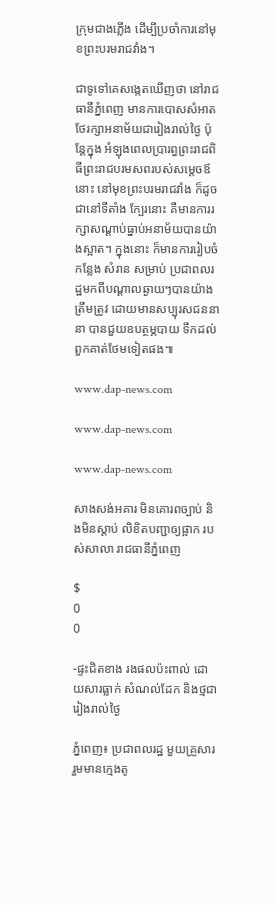ក្រុមជាងភ្លើង ដើម្បីប្រចាំការនៅមុខព្រះបរមរាជវាំង។

ជាទូទៅគេសង្កេតឃើញថា នៅរាជធានីភ្នំពេញ មានការបោសសំអាតថែរក្សាអនាម័យជារៀងរាល់ថ្ងៃ ប៉ុន្តែក្នុង អំឡុងពេលប្រារព្ធព្រះរាជពិធីព្រះរាជបរមសពរបស់សម្តេចឪនោះ នៅមុខព្រះបរមរាជវាំង ក៏ដូចជានៅទីតាំង ក្បែរនោះ គឺមានការរក្សាសណ្តាប់ធ្នាប់អនាម័យបានយ៉ាងស្អាត។ ក្នុងនោះ ក៏មានការរៀបចំកន្លែង សំរាន សម្រាប់ ប្រជាពលរដ្ឋមកពីបណ្តាលឆ្ងាយៗបានយ៉ាងត្រឹមត្រូវ ដោយមានសប្បុរសជននានា បានជួយឧបត្ថម្ភបាយ ទឹកដល់ពួកគាត់ថែមទៀតផង៕

www.dap-news.com

www.dap-news.com

www.dap-news.com

សាងសង់អគារ មិនគោរពច្បាប់ និងមិនស្តាប់ លិខិតបញ្ជាឲ្យផ្អាក របស់សាលា រាជធានីភ្នំពេញ

$
0
0

-ផ្ទះជិតខាង រងផលប៉ះពាល់ ដោយសារធ្លាក់ សំណល់ដែក និងថ្មជារៀងរាល់ថ្ងៃ

ភ្នំពេញ៖ ប្រជាពលរដ្ឋ មួយគ្រួសារ រួមមានក្មេងតូ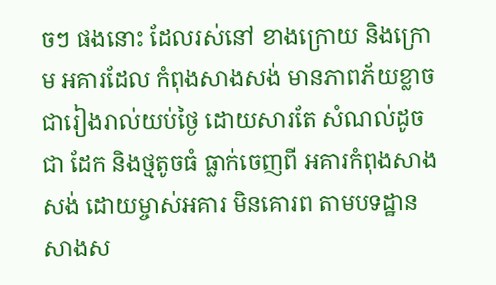ចៗ ផងនោះ ដែលរស់នៅ ខាងក្រោយ និងក្រោម អគារដែល កំពុងសាងសង់ មានភាពភ័យខ្លាច ជារៀងរាល់យប់ថ្ងៃ ដោយសារតែ សំណល់ដូចជា ដែក និងថ្មតូចធំ ធ្លាក់ចេញពី អគារកំពុងសាងសង់ ដោយម្ចាស់អគារ មិនគោរព តាមបទដ្ឋាន សាងស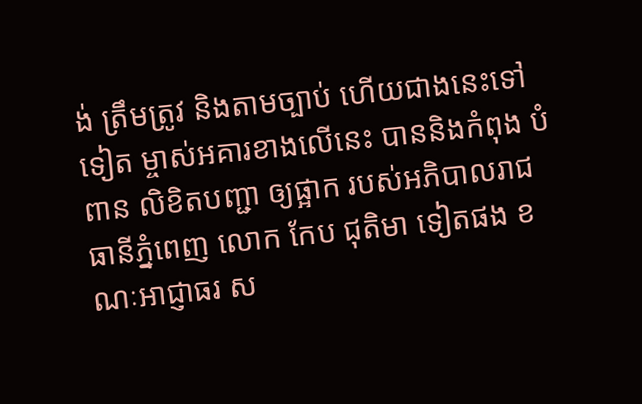ង់ ត្រឹមត្រូវ និងតាមច្បាប់ ហើយជាងនេះទៅទៀត ម្ចាស់អគារខាងលើនេះ បាននិងកំពុង បំពាន លិខិតបញ្ជា ឲ្យផ្អាក របស់អភិបាលរាជធានីភ្នំពេញ លោក កែប ជុតិមា ទៀតផង ខណៈអាជ្ញាធរ ស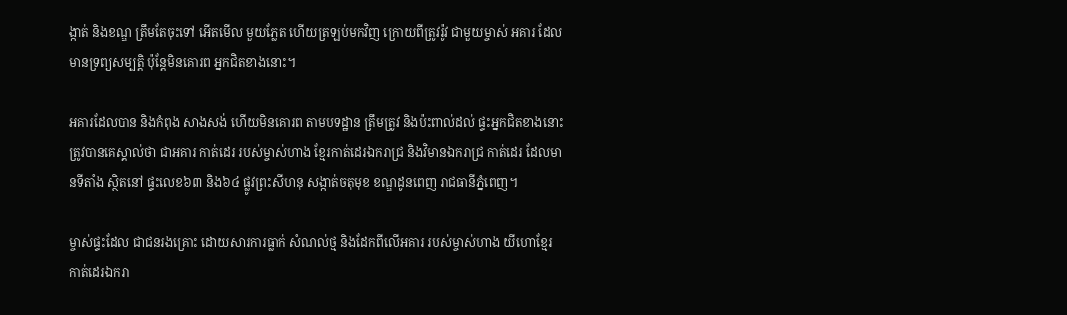ង្កាត់ និងខណ្ឌ ត្រឹមតែចុះទៅ អើតមើល មួយភ្លែត ហើយត្រឡប់មកវិញ ក្រោយពីត្រូវរ៉ូវ ជាមួយម្ចាស់ អគារ ដែលមានទ្រព្យសម្បត្តិ ប៉ុន្តែមិនគោរព អ្នកជិតខាងនោះ។

អគារដែលបាន និងកំពុង សាងសង់ ហើយមិនគោរព តាមបទដ្ឋាន ត្រឹមត្រូវ និងប៉ះពាល់ដល់ ផ្ទះអ្នកជិតខាងនោះ ត្រូវបានគេស្គាល់ថា ជាអគារ កាត់ដេរ របស់ម្ចាស់ហាង ខ្មែរកាត់ដេរឯករាជ្រ និងវិមានឯករាជ្រ កាត់ដេរ ដែលមានទីតាំង ស្ថិតនៅ ផ្ទះលេខ៦៣ និង៦៤ ផ្លូវព្រះសីហនុ សង្កាត់ចតុមុខ ខណ្ឌដូនពេញ រាជធានីភ្នំពេញ។

ម្ចាស់ផ្ទះដែល ជាជនរងគ្រោះ ដោយសារការធ្លាក់ សំណល់ថ្ម និងដែកពីលើអគារ របស់ម្ចាស់ហាង យីហោខ្មែរ កាត់ដេរឯករា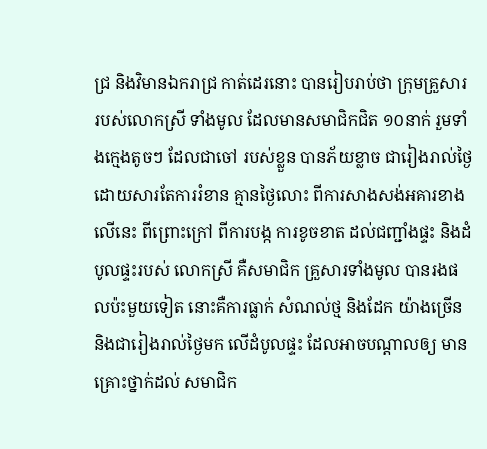ជ្រ និងវិមានឯករាជ្រ កាត់ដេរនោះ បានរៀបរាប់ថា ក្រុមគ្រួសារ របស់លោកស្រី ទាំងមូល ដែលមានសមាជិកជិត ១០នាក់ រួមទាំងក្មេងតូចៗ ដែលជាចៅ របស់ខ្លួន បានភ័យខ្លាច ជារៀងរាល់ថ្ងៃ ដោយសារតែការរំខាន គ្មានថ្ងៃលោះ ពីការសាងសង់អគារខាងលើនេះ ពីព្រោះក្រៅ ពីការបង្ក ការខូចខាត ដល់ជញ្ជាំងផ្ទះ និងដំបូលផ្ទះរបស់ លោកស្រី គឺសមាជិក គ្រួសារទាំងមូល បានរងផលប៉ះមួយទៀត នោះគឺការធ្លាក់ សំណល់ថ្ម និងដែក យ៉ាងច្រើន និងជារៀងរាល់ថ្ងៃមក លើដំបូលផ្ទះ ដែលអាចបណ្តាលឲ្យ មានគ្រោះថ្នាក់ដល់ សមាជិក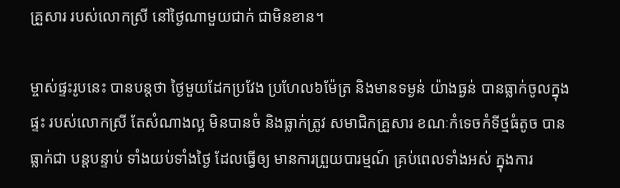គ្រួសារ របស់លោកស្រី នៅថ្ងៃណាមួយជាក់ ជាមិនខាន។

ម្ចាស់ផ្ទះរូបនេះ បានបន្តថា ថ្ងៃមួយដែកប្រវែង ប្រហែល៦ម៉ែត្រ និងមានទម្ងន់ យ៉ាងធ្ងន់ បានធ្លាក់ចូលក្នុងផ្ទះ របស់លោកស្រី តែសំណាងល្អ មិនបានចំ និងធ្លាក់ត្រូវ សមាជិកគ្រួសារ ខណៈកំទេចកំទីថ្មធំតូច បានធ្លាក់ជា បន្តបន្ទាប់ ទាំងយប់ទាំងថ្ងៃ ដែលធ្វើឲ្យ មានការព្រួយបារម្មណ៍ គ្រប់ពេលទាំងអស់ ក្នុងការ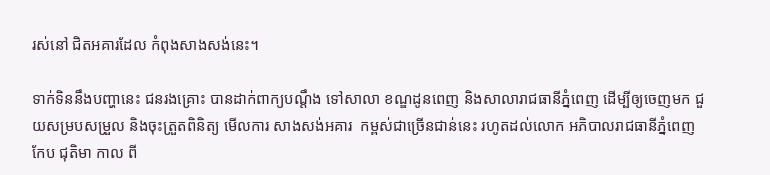រស់នៅ ជិតអគារដែល កំពុងសាងសង់នេះ។

ទាក់ទិននឹងបញ្ហានេះ ជនរងគ្រោះ បានដាក់ពាក្យបណ្តឹង ទៅសាលា ខណ្ឌដូនពេញ និងសាលារាជធានីភ្នំពេញ ដើម្បីឲ្យចេញមក ជួយសម្របសម្រួល និងចុះត្រួតពិនិត្យ មើលការ សាងសង់អគារ  កម្ពស់ជាច្រើនជាន់នេះ រហូតដល់លោក អភិបាលរាជធានីភ្នំពេញ កែប ជុតិមា កាល ពី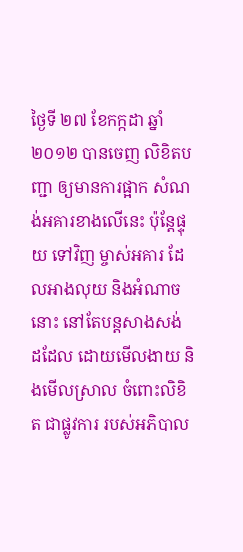ថ្ងៃទី ២៧ ខែកក្កដា ឆ្នាំ២០១២ បានចេញ លិខិតបញ្ជា ឲ្យមានការផ្អាក សំណង់អគារខាងលើនេះ ប៉ុន្តែផ្ទុយ ទៅវិញ ម្ចាស់អគារ ដែលអាងលុយ និងអំណាចនោះ នៅតែបន្តសាងសង់ ដដែល ដោយមើលងាយ និងមើលស្រាល ចំពោះលិខិត ជាផ្លូវការ របស់អភិបាល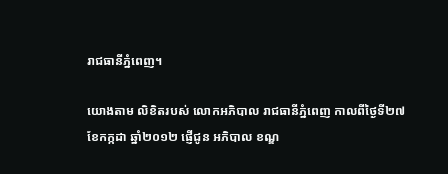រាជធានីភ្នំពេញ។

យោងតាម លិខិតរបស់ លោកអភិបាល រាជធានីភ្នំពេញ កាលពីថ្ងៃទី២៧ ខែកក្កដា ឆ្នាំ២០១២ ផ្ញើជូន អភិបាល ខណ្ឌ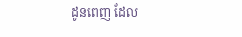ដូនពេញ ដែល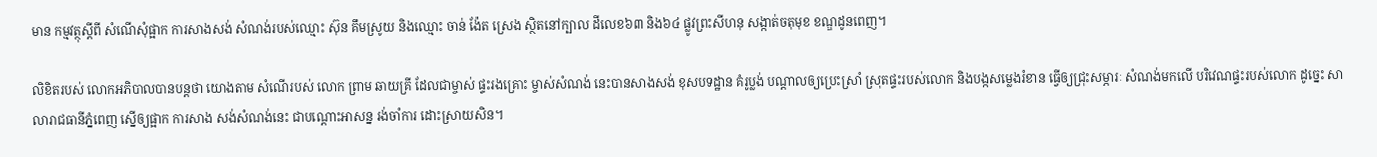មាន កម្មវត្ថុស្តីពី សំណើសុំផ្អាក ការសាងសង់ សំណង់របស់ឈ្មោះ ស៊ុន គឹមស្រូយ និងឈ្មោះ ចាន់ ង៉ែត ស្រេង ស្ថិតនៅក្បាល ដីលេខ៦៣ និង៦៤ ផ្លូវព្រះសីហនុ សង្កាត់ចតុមុខ ខណ្ឌដូនពេញ។

លិខិតរបស់ លោកអភិបាលបានបន្តថា យោងតាម សំណើរបស់ លោក ព្រាម ឆាយគ្រី ដែលជាម្ចាស់ ផ្ទះរងគ្រោះ ម្ចាស់សំណង់ នេះបានសាងសង់ ខុសបទដ្ឋាន គំរូប្លង់ បណ្តាលឲ្យប្រេះស្រាំ ស្រុតផ្ទះរបស់លោក និងបង្កសម្លេងរំខាន ធ្វើឲ្យជ្រុះសម្ភារៈ សំណង់មកលើ បរិវេណផ្ទះរបស់លោក ដូច្នេះ សាលារាជធានីភ្នំពេញ ស្នើឲ្យផ្អាក ការសាង សង់សំណង់នេះ ជាបណ្តោះអាសន្ន រង់ចាំការ ដោះស្រាយសិន។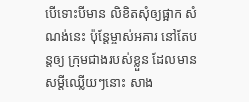បើទោះបីមាន លិខិតសុំឲ្យផ្អាក សំណង់នេះ ប៉ុន្តែម្ចាស់អគារ នៅតែបន្តឲ្យ ក្រុមជាងរបស់ខ្លួន ដែលមានសម្តីឈ្លើយៗនោះ សាង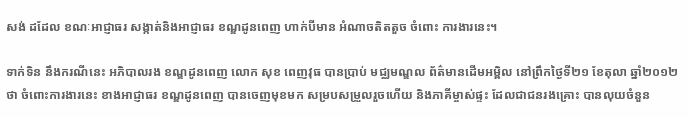សង់ ដដែល ខណៈអាជ្ញាធរ សង្កាត់និងអាជ្ញាធរ ខណ្ឌដូនពេញ ហាក់បីមាន អំណាចតិតតួច ចំពោះ ការងារនេះ។

ទាក់ទិន នឹងករណីនេះ អភិបាលរង ខណ្ឌដូនពេញ លោក សុខ ពេញវុធ បានប្រាប់ មជ្ឈមណ្ឌល ព័ត៌មានដើមអម្ពិល នៅព្រឹកថ្ងៃទី២១ ខែតុលា ឆ្នាំ២០១២ថា ចំពោះការងារនេះ ខាងអាជ្ញាធរ ខណ្ឌដូនពេញ បានចេញមុខមក សម្របសម្រួលរួចហើយ និងភាគីម្ចាស់ផ្ទះ ដែលជាជនរងគ្រោះ បានលុយចំនួន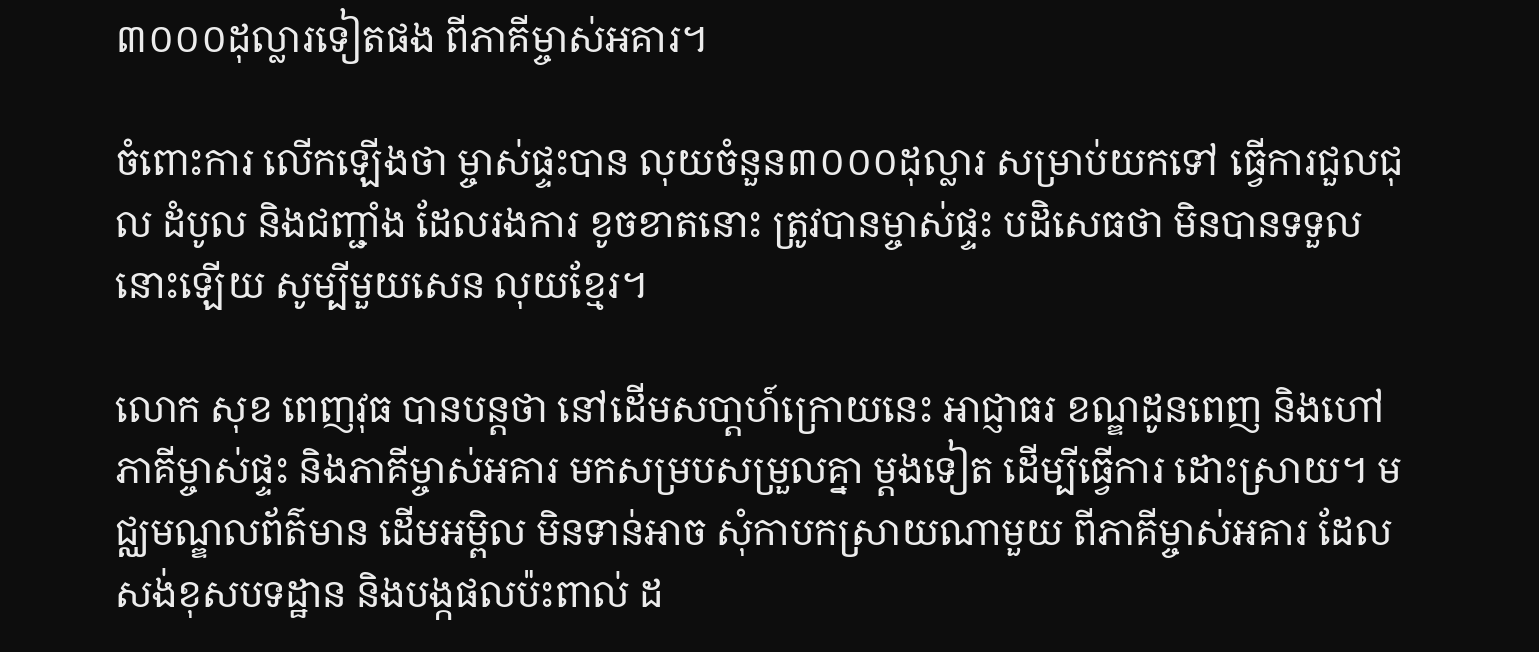៣០០០ដុល្លារទៀតផង ពីភាគីម្ចាស់អគារ។

ចំពោះការ លើកឡើងថា ម្ចាស់ផ្ទះបាន លុយចំនួន៣០០០ដុល្លារ សម្រាប់យកទៅ ធ្វើការជួលជុល ដំបូល និងជញ្ជាំង ដែលរងការ ខូចខាតនោះ ត្រូវបានម្ចាស់ផ្ទះ បដិសេធថា មិនបានទទួលនោះឡើយ សូម្បីមួយសេន លុយខ្មែរ។

លោក សុខ ពេញវុធ បានបន្តថា នៅដើមសបា្តហ៍ក្រោយនេះ អាជ្ញាធរ ខណ្ឌដូនពេញ និងហៅភាគីម្ចាស់ផ្ទះ និងភាគីម្ចាស់អគារ មកសម្របសម្រួលគ្នា ម្តងទៀត ដើម្បីធ្វើការ ដោះស្រាយ។ មជ្ឈមណ្ឌលព័ត៌មាន ដើមអម្ពិល មិនទាន់អាច សុំកាបកស្រាយណាមួយ ពីភាគីម្ចាស់អគារ ដែលសង់ខុសបទដ្ឋាន និងបង្កផលប៉ះពាល់ ដ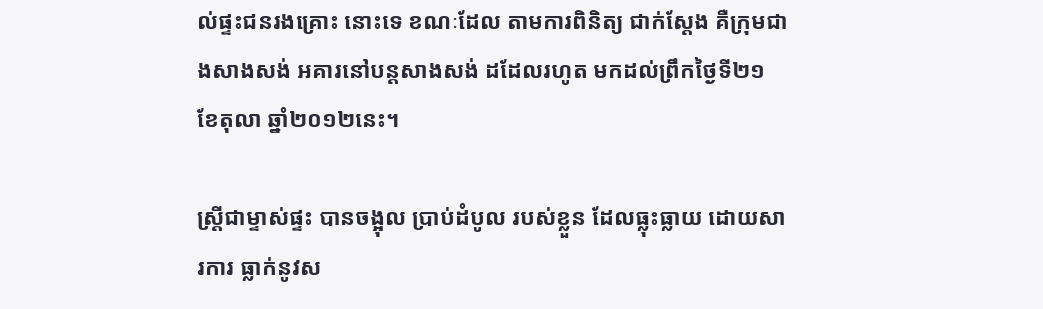ល់ផ្ទះជនរងគ្រោះ នោះទេ ខណៈដែល តាមការពិនិត្យ ជាក់ស្តែង គឺក្រុមជាងសាងសង់ អគារនៅបន្តសាងសង់ ដដែលរហូត មកដល់ព្រឹកថ្ងៃទី២១ ខែតុលា ឆ្នាំ២០១២នេះ។

ស្រ្តីជាម្ទាស់ផ្ទះ បានចង្អុល ប្រាប់ដំបូល របស់ខ្លួន ដែលធ្លុះធ្លាយ ដោយសារការ ធ្លាក់នូវស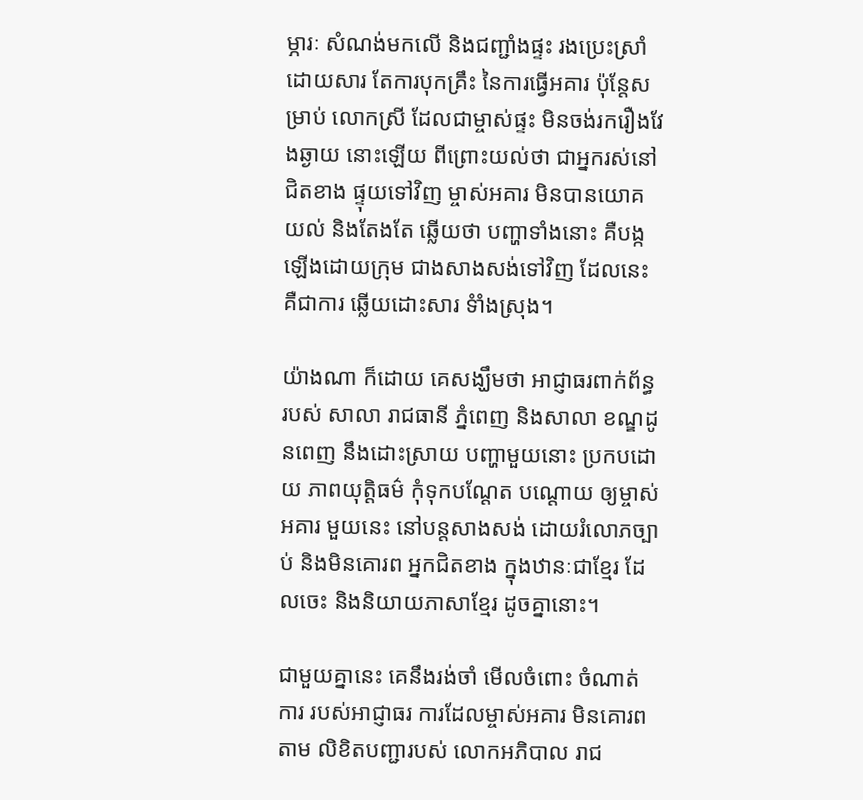ម្ភារៈ សំណង់មកលើ និងជញ្ជាំងផ្ទះ រងប្រេះស្រាំ ដោយសារ តែការបុកគ្រឹះ នៃការធ្វើអគារ ប៉ុន្តែសម្រាប់ លោកស្រី ដែលជាម្ចាស់ផ្ទះ មិនចង់រករឿងវែងឆ្ងាយ នោះឡើយ ពីព្រោះយល់ថា ជាអ្នករស់នៅ ជិតខាង ផ្ទុយទៅវិញ ម្ចាស់អគារ មិនបានយោគយល់ និងតែងតែ ឆ្លើយថា បញ្ហាទាំងនោះ គឺបង្កឡើងដោយក្រុម ជាងសាងសង់ទៅវិញ ដែលនេះគឺជាការ ឆ្លើយដោះសារ ទំាំងស្រុង។

យ៉ាងណា ក៏ដោយ គេសង្ឃឹមថា អាជ្ញាធរពាក់ព័ន្ធ របស់ សាលា រាជធានី ភ្នំពេញ និងសាលា ខណ្ឌដូនពេញ នឹងដោះស្រាយ បញ្ហាមួយនោះ ប្រកបដោយ ភាពយុត្តិធម៌ កុំទុកបណ្តែត បណ្តោយ ឲ្យម្ចាស់អគារ មួយនេះ នៅបន្តសាងសង់ ដោយរំលោភច្បាប់ និងមិនគោរព អ្នកជិតខាង ក្នុងឋានៈជាខ្មែរ ដែលចេះ និងនិយាយភាសាខ្មែរ ដូចគ្នានោះ។

ជាមួយគ្នានេះ គេនឹងរង់ចាំ មើលចំពោះ ចំណាត់ការ របស់អាជ្ញាធរ ការដែលម្ចាស់អគារ មិនគោរពតាម លិខិតបញ្ជារបស់ លោកអភិបាល រាជ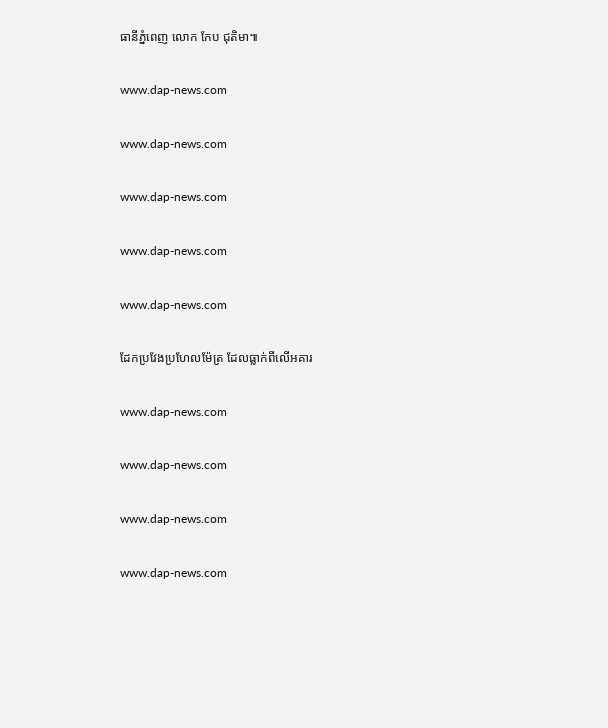ធានីភ្នំពេញ លោក កែប ជុតិមា៕

www.dap-news.com

www.dap-news.com

www.dap-news.com

www.dap-news.com

www.dap-news.com

ដែកប្រវែងប្រហែលម៉ែត្រ ដែលធ្លាក់ពីលើអគារ

www.dap-news.com

www.dap-news.com

www.dap-news.com

www.dap-news.com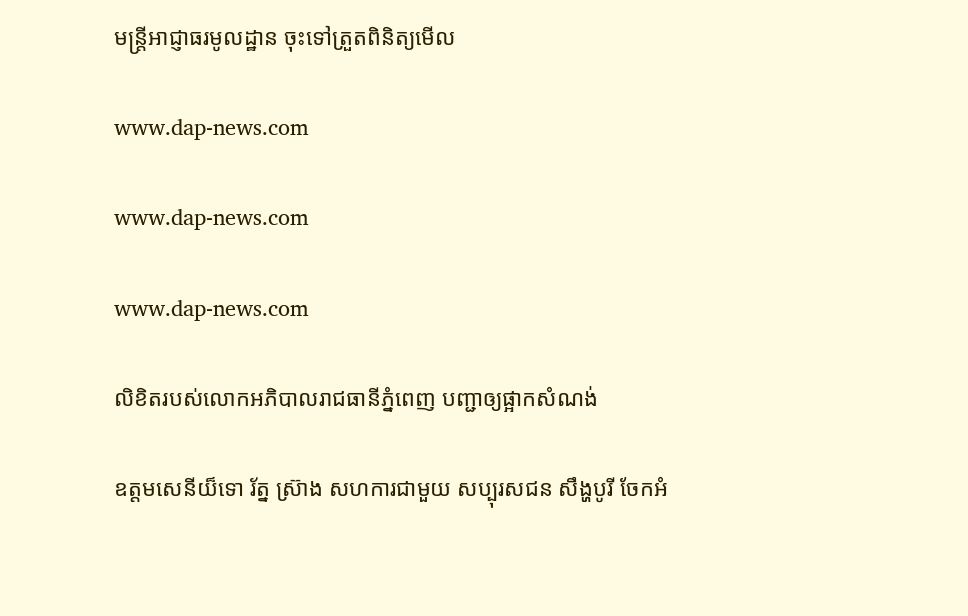មន្រ្តីអាជ្ញាធរមូលដ្ឋាន ចុះទៅត្រួតពិនិត្យមើល

www.dap-news.com

www.dap-news.com

www.dap-news.com

លិខិតរបស់លោកអភិបាលរាជធានីភ្នំពេញ បញ្ជាឲ្យផ្អាកសំណង់

ឧត្តមសេនីយ៏ទោ រ័ត្ន ស្រ៊ាង សហការជាមួយ សប្បុរសជន សឹង្ហបូរី ចែកអំ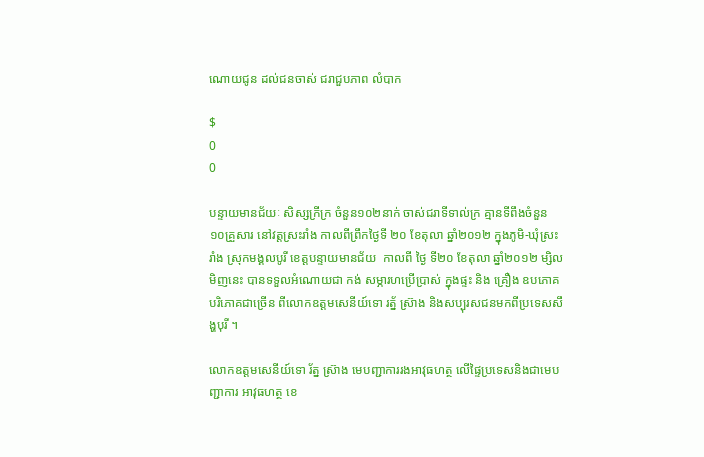ណោយជូន ដល់ជនចាស់ ជរាជួបភាព លំបាក

$
0
0

បន្ទាយមានជ័យៈ សិស្សក្រីក្រ ចំនួន១០២នាក់ ចាស់ជរាទីទាល់ក្រ គ្មានទីពឹងចំនួន ១០គ្រួសារ នៅវត្តស្រះរាំង កាលពីព្រឹកថ្ងៃទី ២០ ខែតុលា ឆ្នាំ២០១២ ក្នុងភូមិ-ឃុំស្រះរាំង ស្រុកមង្គលបូរី ខេត្តបន្ទាយមានជ័យ  កាលពី ថ្ងៃ ទី២០ ខែតុលា ឆ្នាំ២០១២ ម្សិលមិញនេះ បានទទួលអំណោយជា កង់ សម្ភារហប្រើប្រាស់ ក្នុងផ្ទះ និង គ្រឿង ឧបភោគ បរិភោគជាច្រើន ពីលោកឧត្តមសេនីយ៍ទោ រត្ន័ ស្រ៊ាង និងសប្បុរសជនមកពីប្រទេសសឹង្ហបុរី ។

លោកឧត្តមសេនីយ៍ទោ រ័ត្ន ស្រ៊ាង មេបញ្ជាការរងអាវុធហត្ថ លើផ្ទៃប្រទេសនិងជាមេបញ្ជាការ អាវុធហត្ថ ខេ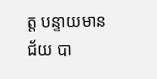ត្ត បន្ទាយមានជ័យ បា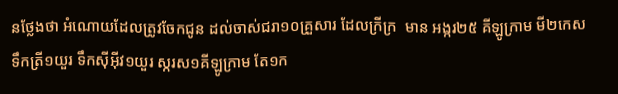នថ្លែងថា អំណោយដែលត្រូវចែកជូន ដល់ចាស់ជរា១០គ្រួសារ ដែលក្រីក្រ  មាន អង្ករ២៥ គីឡូក្រាម មី២កេស ទឹកត្រី១យួរ ទឹកស៊ីអ៊ីវ១យួរ ស្ករស១គីឡូក្រាម តែ១ក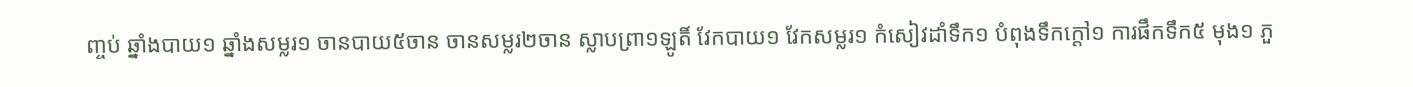ញ្ចប់ ឆ្នាំងបាយ១ ឆ្នាំងសម្លរ១ ចានបាយ៥ចាន ចានសម្លរ២ចាន ស្លាបព្រា១ឡូតិ៍ វែកបាយ១ វែកសម្លរ១ កំសៀវដាំទឹក១ បំពុងទឹកក្ដៅ១ ការផឹកទឹក៥ មុង១ ភួ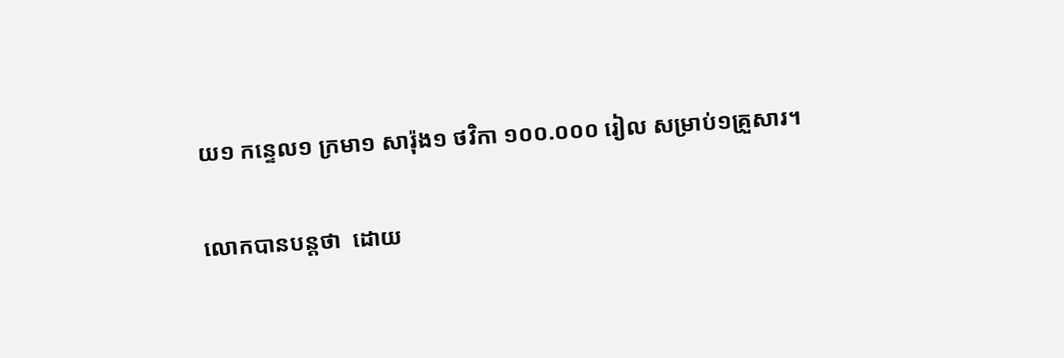យ១ កន្ទេល១ ក្រមា១ សារ៉ុង១ ថវិកា ១០០.០០០ រៀល សម្រាប់១គ្រួសារ។

លោកបានបន្តថា  ដោយ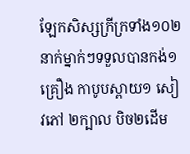ឡែកសិស្សក្រីក្រទាំង១០២នាក់ម្នាក់ៗទទួលបានកង់១គ្រឿង កាបូបស្ពាយ១ សៀវភៅ ២ក្បាល បិច២ដើម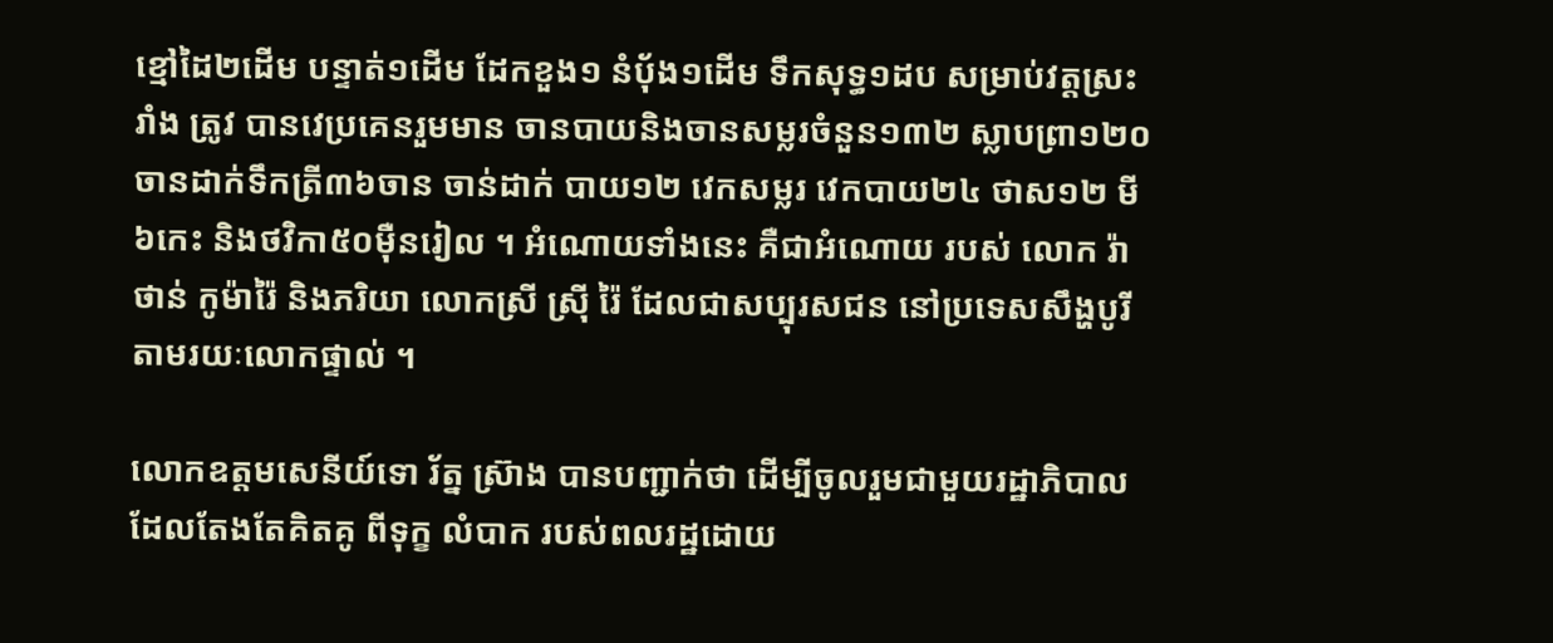ខ្មៅដៃ២ដើម បន្ទាត់១ដើម ដែកខួង១ នំប៉័ង១ដើម ទឹកសុទ្ធ១ដប សម្រាប់វត្តស្រះរាំង ត្រូវ បានវេប្រគេនរួមមាន ចានបាយនិងចានសម្លរចំនួន១៣២ ស្លាបព្រា១២០ ចានដាក់ទឹកត្រី៣៦ចាន ចាន់ដាក់ បាយ១២ វេកសម្លរ វេកបាយ២៤ ថាស១២ មី៦កេះ និងថវិកា៥០ម៉ឺនរៀល ។ អំណោយទាំងនេះ គឺជាអំណោយ របស់ លោក រ៉ាថាន់ កូម៉ារ៉ៃ និងភរិយា លោកស្រី ស្រ៊ី រ៉ៃ ដែលជាសប្បុរសជន នៅប្រទេសសឹង្ហបូរី តាមរយៈលោកផ្ទាល់ ។

លោកឧត្តមសេនីយ៍ទោ រ័ត្ន ស្រ៊ាង បានបញ្ជាក់ថា ដើម្បីចូលរួមជាមួយរដ្ឋាភិបាល ដែលតែងតែគិតគូ ពីទុក្ខ លំបាក របស់ពលរដ្ឋដោយ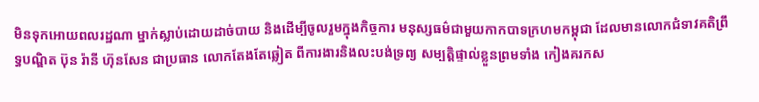មិនទុកអោយពលរដ្ឋណា ម្នាក់ស្លាប់ដោយដាច់បាយ និងដើម្បីចូលរួមក្នុងកិច្ចការ មនុស្សធម៌ជាមួយកាកបាទក្រហមកម្ពុជា ដែលមានលោកជំទាវគតិព្រឹទ្ធបណ្ឌិត ប៊ុន រ៉ានី ហ៊ុនសែន ជាប្រធាន លោកតែងតែឆ្លៀត ពីការងារនិងលះបង់ទ្រព្យ សម្បត្តិផ្ទាល់ខ្លួនព្រមទាំង កៀងគរកស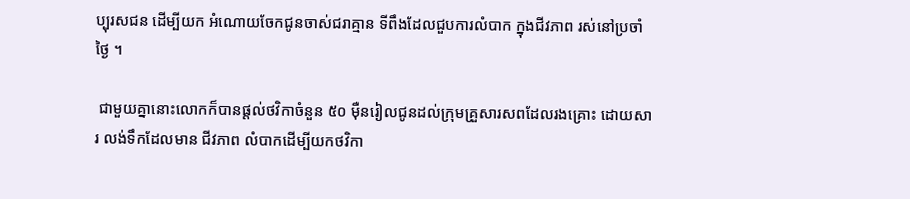ប្បុរសជន ដើម្បីយក អំណោយចែកជូនចាស់ជរាគ្មាន ទីពឹងដែលជួបការលំបាក ក្នុងជីវភាព រស់នៅប្រចាំថ្ងៃ ។

 ជាមួយគ្នានោះលោកក៏បានផ្ដល់ថវិកាចំនួន ៥០ ម៉ឺនរៀលជូនដល់ក្រុមគ្រួសារសពដែលរងគ្រោះ ដោយសារ លង់ទឹកដែលមាន ជីវភាព លំបាកដើម្បីយកថវិកា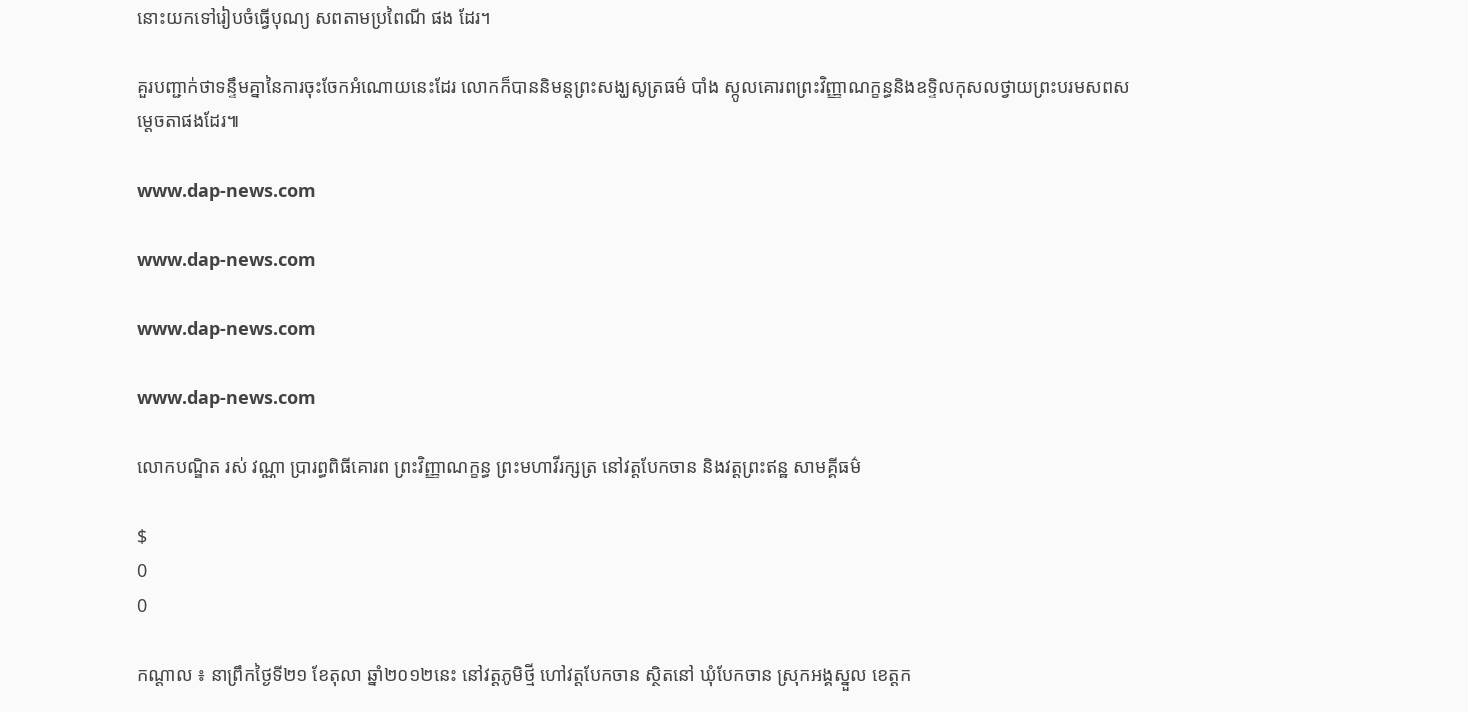នោះយកទៅរៀបចំធ្វើបុណ្យ សពតាមប្រពៃណី ផង ដែរ។

គួរបញ្ជាក់ថាទន្ទឹមគ្នានៃការចុះចែកអំណោយនេះដែរ លោកក៏បាននិមន្តព្រះសង្ឃសូត្រធម៌ បាំង ស្កូលគោរពព្រះវិញ្ញាណក្ខន្ធនិងឧទ្ទិលកុសលថ្វាយព្រះបរមសពសម្តេចតាផងដែរ៕

www.dap-news.com

www.dap-news.com

www.dap-news.com

www.dap-news.com

លោកបណ្ឌិត រស់ វណ្ណា ប្រារព្ធពិធីគោរព ព្រះវិញ្ញាណក្ខន្ធ ព្រះមហាវីរក្សត្រ នៅវត្តបែកចាន និងវត្តព្រះឥន្ឋ សាមគ្គីធម៌

$
0
0

កណ្តាល ៖ នាព្រឹកថ្ងៃទី២១ ខែតុលា ឆ្នាំ២០១២នេះ នៅវត្ដភូមិថ្មី ហៅវត្តបែកចាន ស្ថិតនៅ ឃុំបែកចាន ស្រុកអង្គស្នួល ខេត្តក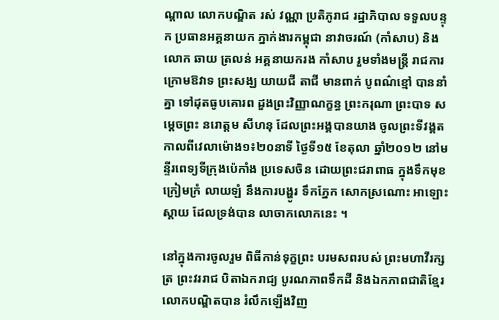ណ្តាល លោកបណ្ឌិត រស់ វណ្ណា ប្រតិភូរាជ រដ្ឋាភិបាល ទទួលបន្ទុក ប្រធានអគ្គនាយក ភ្នាក់ងារកម្ពុជា នាវាចរណ៍ (កាំសាប) និងលោក ឆាយ ត្រលន់ អគ្គនាយករង កាំសាប រួមទាំងមន្ដ្រី រាជការក្រោមឱវាទ ព្រះសង្ឃ យាយជី តាជី មានពាក់ បូពណ៌ខ្មៅ បាននាំគ្នា ទៅដុតធូបគោរព ដួងព្រះវិញ្ញាណក្ខន្ធ ព្រះករុណា ព្រះបាទ សម្ដេចព្រះ នរោត្ដម សីហនុ ដែលព្រះអង្គបានយាង ចូលព្រះទីវង្គត កាលពីវេលាម៉ោង១៖២០នាទី ថ្ងៃទី១៥ ខែតុលា ឆ្នាំ២០១២ នៅមន្ទីរពេទ្យទីក្រុងប៉េកាំង ប្រទេសចិន ដោយព្រះជរាពាធ ក្នុងទឹកមុខក្រៀមក្រំ លាយឡំ នឹងការបង្ហូរ ទឹកភ្នែក សោកស្រណោះ អាឡោះស្ដាយ ដែលទ្រង់បាន លាចាកលោកនេះ ។

នៅក្នុងការចូលរួម ពិធីកាន់ទុក្ខព្រះ បរមសពរបស់ ព្រះមហាវីរក្សត្រ ព្រះវររាជ បិតាឯករាជ្យ បូរណភាពទឹកដី និងឯកភាពជាតិខ្មែរ លោកបណ្ឌិតបាន រំលឹកឡើងវិញ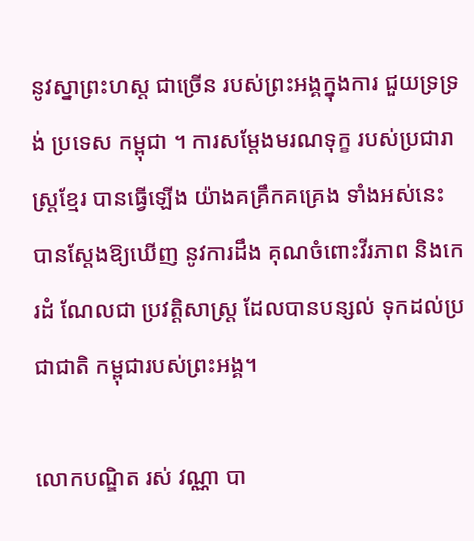នូវស្នាព្រះហស្ដ ជាច្រើន របស់ព្រះអង្គក្នុងការ ជួយទ្រទ្រង់ ប្រទេស កម្ពុជា ។ ការសម្ដែងមរណទុក្ខ របស់ប្រជារាស្ដ្រខ្មែរ បានធ្វើឡើង យ៉ាងគគ្រឹកគគ្រេង ទាំងអស់នេះ បានស្ដែងឱ្យឃើញ នូវការដឹង គុណចំពោះវីរភាព និងកេរដំ ណែលជា ប្រវត្ដិសាស្ដ្រ ដែលបានបន្សល់ ទុកដល់ប្រជាជាតិ កម្ពុជារបស់ព្រះអង្គ។

លោកបណ្ឌិត រស់ វណ្ណា បា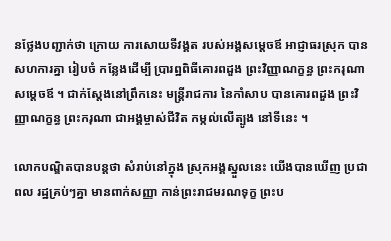នថ្លែងបញ្ជាក់ថា ក្រោយ ការសោយទីវង្គត របស់អង្គសម្ដេចឪ អាជ្ញាធរស្រុក បានសហការគ្នា រៀបចំ កន្លែងដើម្បី ប្រារព្ឋពិធីគោរពដួង ព្រះវិញ្ញាណក្ខន្ធ ព្រះករុណា សម្ដេចឪ ។ ជាក់ស្តែងនៅព្រឹកនេះ មន្រ្តីរាជការ នៃកាំសាប បានគោរពដួង ព្រះវិញ្ញាណក្ខន្ធ ព្រះករុណា ជាអង្គម្ចាស់ជីវិត កម្កល់លើត្បូង នៅទីនេះ ។

លោកបណ្ឌិតបានបន្ដថា សំរាប់នៅក្នុង ស្រុកអង្គស្នួលនេះ យើងបានឃើញ ប្រជាពល រដ្ឋគ្រប់ៗគ្នា មានពាក់សញ្ញា កាន់ព្រះរាជមរណទុក្ខ ព្រះប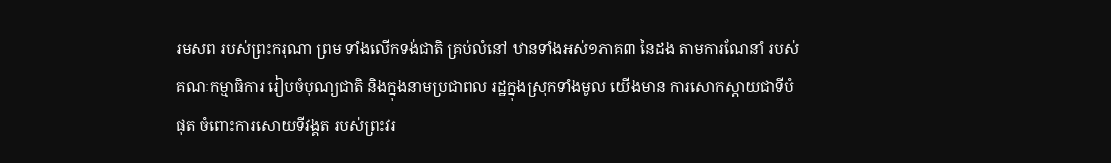រមសព របស់ព្រះករុណា ព្រម ទាំងលើកទង់ជាតិ គ្រប់លំនៅ ឋានទាំងអស់១ភាគ៣ នៃដង តាមការណែនាំ របស់គណៈកម្មាធិការ រៀបចំបុណ្យជាតិ និងក្នុងនាមប្រជាពល រដ្ឋក្នុងស្រុកទាំងមូល យើងមាន ការសោកស្ដាយជាទីបំផុត ចំពោះការសោយទីវង្គត របស់ព្រះវរ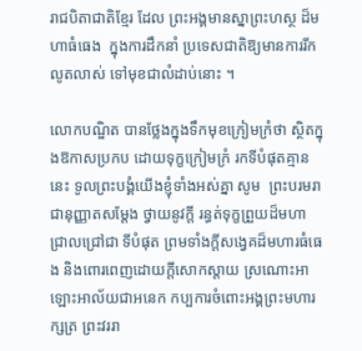រាជបិតាជាតិខ្មែរ ដែល ព្រះអង្គមានស្នាព្រះហស្ថ ដ៏មហាធំធេង  ក្នុងការដឹកនាំ ប្រទេសជាតិឱ្យមានការរីកលូតលាស់ ទៅមុខជាលំដាប់នោះ ។

លោកបណ្ឌិត បានថ្លែងក្នុងទឹកមុខក្រៀមក្រំថា ស្ថិតក្នុងឱកាសប្រកប ដោយទុក្ខក្រៀមក្រំ រកទីបំផុតគ្មាននេះ ទូលព្រះបង្គំយើងខ្ញុំទាំងអស់គ្នា សូម  ព្រះបរមរាជានុញ្ញាតសម្ដែង ថ្វាយនូវក្ដី រន្ធត់ទុក្ខព្រួយដ៏មហា ជ្រាលជ្រៅជា ទីបំផុត ព្រមទាំងក្ដីសង្វេគដ៏មហារធំធេង និងពោរពេញដោយក្ដីសោកស្ដាយ ស្រណោះអាឡោះអាល័យជាអនេក កប្បការចំពោះអង្គព្រះមហារក្សត្រ ព្រះវររា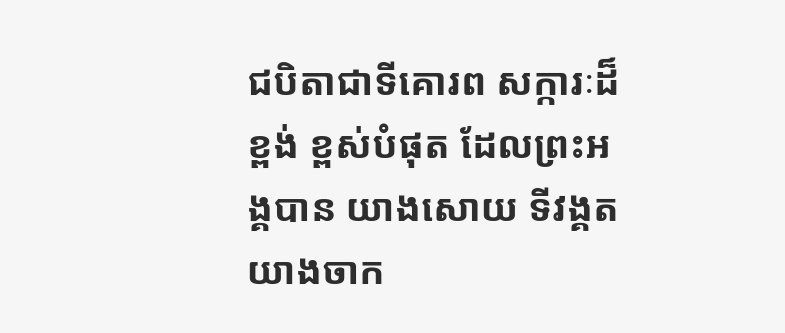ជបិតាជាទីគោរព សក្ការៈដ៏ខ្ពង់ ខ្ពស់បំផុត ដែលព្រះអង្គបាន យាងសោយ ទីវង្គតយាងចាក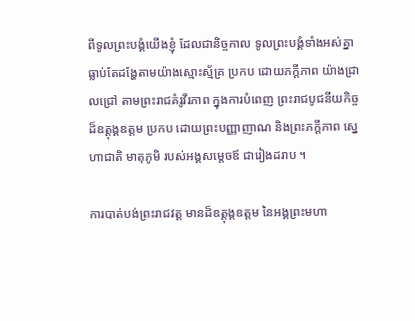ពីទូលព្រះបង្គំយើងខ្ញុំ ដែលជានិច្ចកាល ទូលព្រះបង្គំទាំងអស់គ្នា ធ្លាប់តែដង្ហែតាមយ៉ាងស្មោះស្ម័គ្រ ប្រកប ដោយភក្ដីភាព យ៉ាងជ្រាលជ្រៅ តាមព្រះរាជគំរូវីរភាព ក្នុងការបំពេញ ព្រះរាជបូជនីយកិច្ចដ៏ឧត្ដុង្គឧត្ដម ប្រកប ដោយព្រះបញ្ញាញាណ និងព្រះភក្ដីភាព ស្នេហាជាតិ មាតុភូមិ របស់អង្គសម្ដេចឪ ជារៀងដរាប ។

ការបាត់បង់ព្រះរាជវត្ដ មានដ៏ឧត្ដុង្គឧត្ដម នៃអង្គព្រះមហា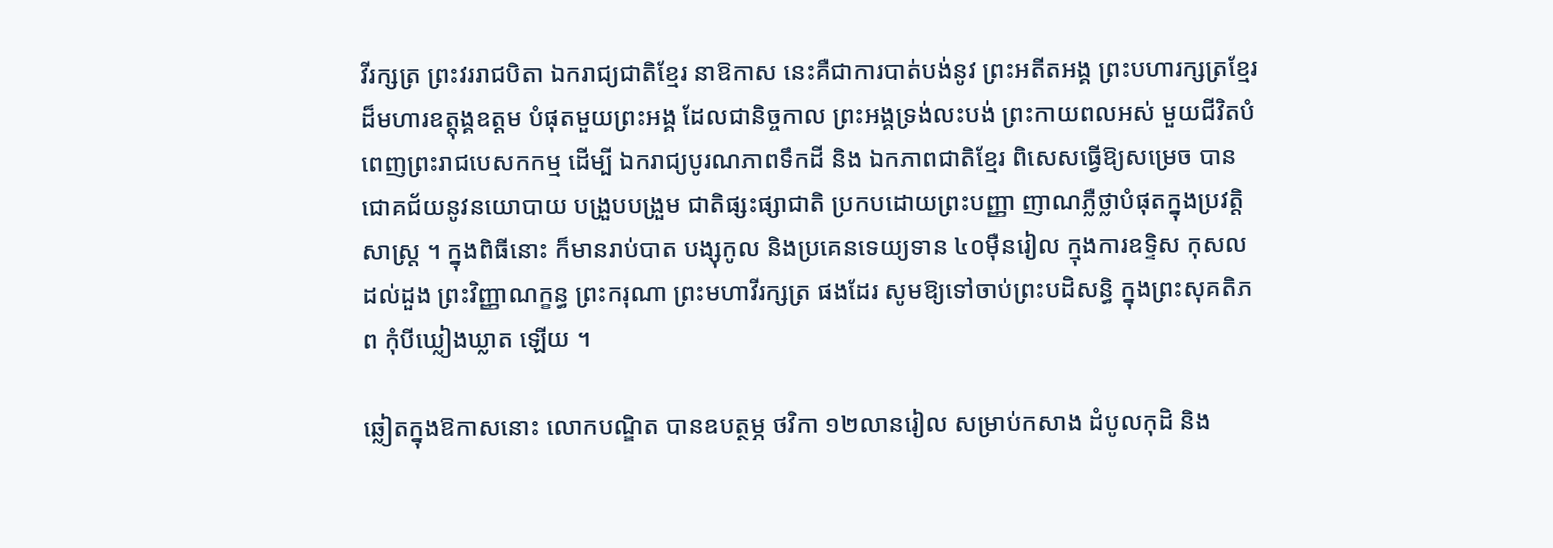វីរក្សត្រ ព្រះវររាជបិតា ឯករាជ្យជាតិខ្មែរ នាឱកាស នេះគឺជាការបាត់បង់នូវ ព្រះអតីតអង្គ ព្រះបហារក្សត្រខ្មែរ ដ៏មហារឧត្ដុង្គឧត្ដម បំផុតមួយព្រះអង្គ ដែលជានិច្ចកាល ព្រះអង្គទ្រង់លះបង់ ព្រះកាយពលអស់ មួយជីវិតបំពេញព្រះរាជបេសកកម្ម ដើម្បី ឯករាជ្យបូរណភាពទឹកដី និង ឯកភាពជាតិខ្មែរ ពិសេសធ្វើឱ្យសម្រេច បានជោគជ័យនូវនយោបាយ បង្រួបបង្រួម ជាតិផ្សះផ្សាជាតិ ប្រកបដោយព្រះបញ្ញា ញាណភ្លឺថ្លាបំផុតក្នុងប្រវត្ដិសាស្ដ្រ ។ ក្នុងពិធីនោះ ក៏មានរាប់បាត បង្សុកូល និងប្រគេនទេយ្យទាន ៤០ម៉ឺនរៀល ក្មុងការឧទ្ទិស កុសលដល់ដួង ព្រះវិញ្ញាណក្ខន្ធ ព្រះករុណា ព្រះមហាវីរក្សត្រ ផងដែរ សូមឱ្យទៅចាប់ព្រះបដិសន្ធិ ក្នុងព្រះសុគតិភព កុំបីឃ្លៀងឃ្លាត ឡើយ ។

ឆ្លៀតក្នុងឱកាសនោះ លោកបណ្ឌិត បានឧបត្ថម្ភ ថវិកា ១២លានរៀល សម្រាប់កសាង ដំបូលកុដិ និង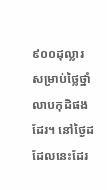៩០០ដុល្លារ សម្រាប់ថ្លៃថ្នាំ លាបកុដិផងដែរ។ នៅថ្ងៃដដែលនេះដែរ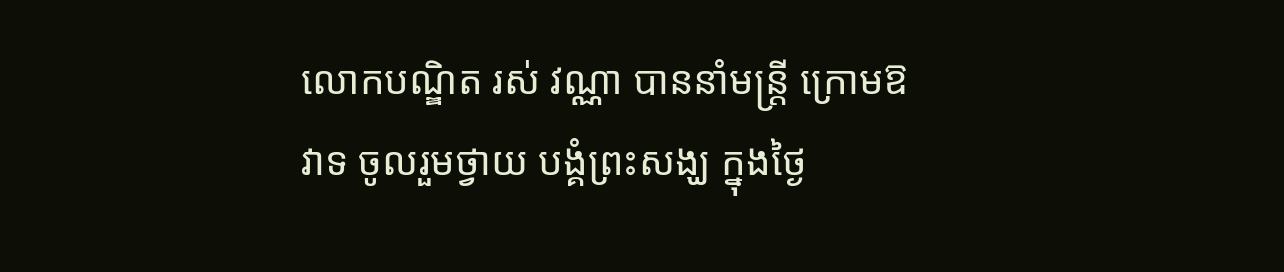លោកបណ្ឌិត រស់ វណ្ណា បាននាំមន្រ្តី ក្រោមឱវាទ ចូលរួមថ្វាយ បង្គំព្រះសង្ឃ ក្នុងថ្ងៃ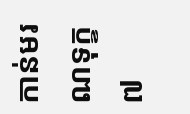កាន់មរណទុក្ខ ៧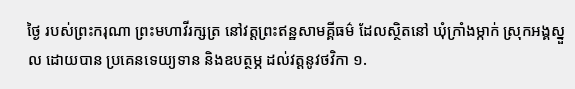ថ្ងៃ របស់ព្រះករុណា ព្រះមហាវីរក្សត្រ នៅវត្តព្រះឥន្ឋសាមគ្គីធម៌ ដែលស្ថិតនៅ ឃុំក្រាំងម្កាក់ ស្រុកអង្គស្នួល ដោយបាន ប្រគេនទេយ្យទាន និងឧបត្ថម្ភ ដល់វត្តនូវថវិកា ១.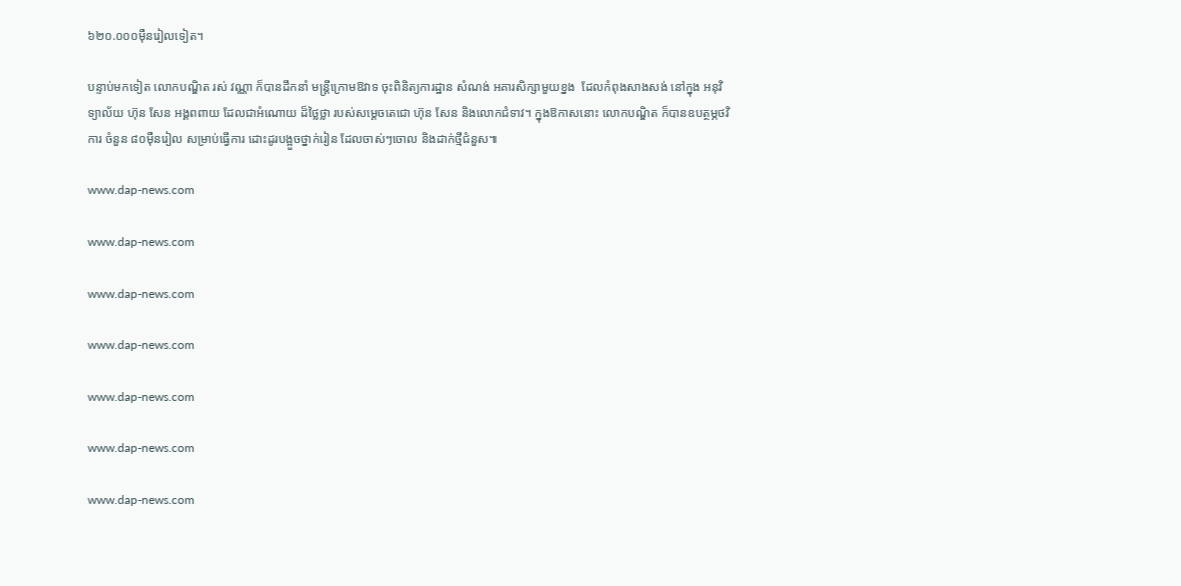៦២០.០០០ម៉ឺនរៀលទៀត។

បន្ទាប់មកទៀត លោកបណ្ឌិត រស់ វណ្ណា ក៏បានដឹកនាំ មន្រ្តីក្រោមឱវាទ ចុះពិនិត្យការដ្ឋាន សំណង់ អគារសិក្សាមួយខ្នង  ដែលកំពុងសាងសង់ នៅក្នុង អនុវិទ្យាល័យ ហ៊ុន សែន អង្គពពាយ ដែលជាអំណោយ ដ៏ថ្លៃថ្លា របស់សម្តេចតេជោ ហ៊ុន សែន និងលោកជំទាវ។ ក្នុងឱកាសនោះ លោកបណ្ឌិត ក៏បានឧបត្ថម្ភថវិការ ចំនួន ៨០ម៉ឺនរៀល សម្រាប់ធ្វើការ ដោះដូរបង្អួចថ្នាក់រៀន ដែលចាស់ៗចោល និងដាក់ថ្មីជំនួស៕

www.dap-news.com

www.dap-news.com

www.dap-news.com

www.dap-news.com

www.dap-news.com

www.dap-news.com

www.dap-news.com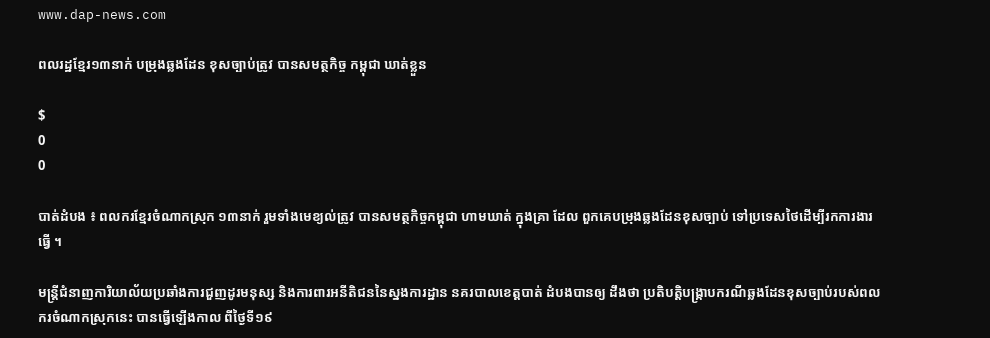www.dap-news.com

ពលរដ្ឋខ្មែរ១៣នាក់ បម្រុងឆ្លងដែន ខុសច្បាប់ត្រូវ បានសមត្ថកិច្ច កម្ពុជា ឃាត់ខ្លួន

$
0
0

បាត់ដំបង ៖ ពលករខ្មែរចំណាកស្រុក ១៣នាក់ រួមទាំងមេខ្យល់ត្រូវ បានសមត្ថកិច្ចកម្ពុជា ហាមឃាត់ ក្នុងគ្រា ដែល ពួកគេបម្រុងឆ្លងដែនខុសច្បាប់ ទៅប្រទេសថៃដើម្បីរកការងារធ្វើ ។

មន្រ្តីជំនាញការិយាល័យប្រឆាំងការជួញដូរមនុស្ស និងការពារអនីតិជននៃស្នងការដ្ឋាន នគរបាលខេត្តបាត់ ដំបងបានឲ្យ ដឹងថា ប្រតិបត្តិបង្ក្រាបករណីឆ្លងដែនខុសច្បាប់របស់ពលករចំណាកស្រុកនេះ បានធ្វើឡើងកាល ពីថ្ងៃទី១៩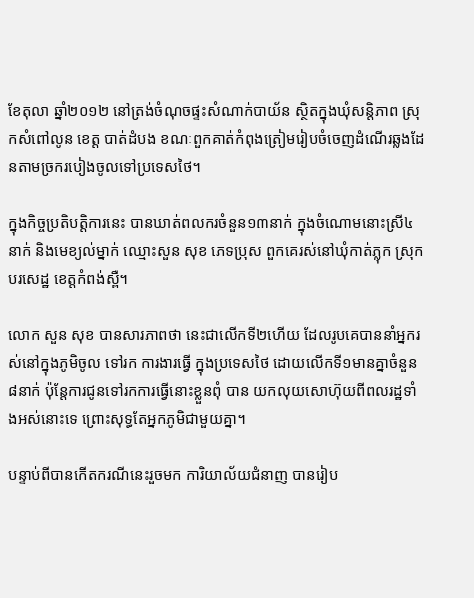ខែតុលា ឆ្នាំ២០១២ នៅត្រង់ចំណុចផ្ទះសំណាក់បាយ័ន ស្ថិតក្នុងឃុំសន្តិភាព ស្រុកសំពៅលូន ខេត្ត បាត់ដំបង ខណៈពួកគាត់កំពុងត្រៀមរៀបចំចេញដំណើរឆ្លងដែនតាមច្រករបៀងចូលទៅប្រទេសថៃ។

ក្នុងកិច្ចប្រតិបត្តិការនេះ បានឃាត់ពលករចំនួន១៣នាក់ ក្នុងចំណោមនោះស្រី៤ នាក់ និងមេខ្យល់ម្នាក់ ឈ្មោះសួន សុខ ភេទប្រុស ពួកគេរស់នៅឃុំកាត់ភ្លុក ស្រុកបរសេដ្ឋ ខេត្តកំពង់ស្ពឺ។

លោក សួន សុខ បានសារភាពថា នេះជាលើកទី២ហើយ ដែលរូបគេបាននាំអ្នករស់នៅក្នុងភូមិចូល ទៅរក ការងារធ្វើ ក្នុងប្រទេសថៃ ដោយលើកទី១មានគ្នាចំនួន៨នាក់ ប៉ុន្តែការជូនទៅរកការធ្វើនោះខ្លួនពុំ បាន យកលុយសោហ៊ុយពីពលរដ្ឋទាំងអស់នោះទេ ព្រោះសុទ្ធតែអ្នកភូមិជាមួយគ្នា។

បន្ទាប់ពីបានកើតករណីនេះរួចមក ការិយាល័យជំនាញ បានរៀប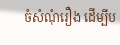ចំសំណុំរឿង ដើម្បីប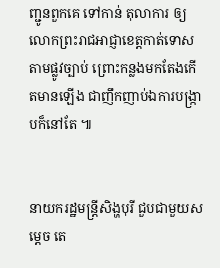ញ្ជូនពួកគេ ទៅកាន់ តុលាការ ឲ្យលោកព្រះរាជអាជ្ញាខេត្តកាត់ទោសតាមផ្លូវច្បាប់ ព្រោះកន្លងមកតែងកើតមានឡើង ជាញឹកញាប់ឯការបង្ក្រាបក៏នៅតែ ៕


នាយករដ្ឋមន្រ្តីសិង្ហបុរី ជួបជាមួយសម្តេច តេ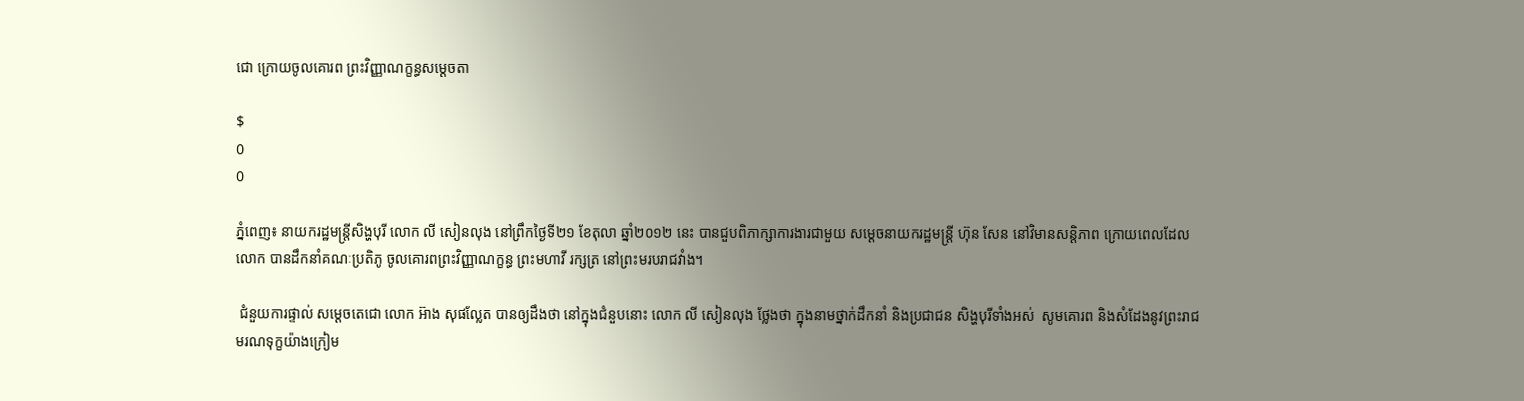ជោ ក្រោយចូលគោរព ព្រះវិញ្ញាណក្ខន្ធសម្តេចតា

$
0
0

ភ្នំពេញ៖ នាយករដ្ឋមន្រ្តីសិង្ហបុរី លោក លី សៀនលុង នៅព្រឹកថ្ងៃទី២១ ខែតុលា ឆ្នាំ២០១២ នេះ បានជួបពិភាក្សាការងារជាមួយ សម្តេចនាយករដ្ឋមន្រ្តី ហ៊ុន សែន នៅវិមានសន្តិភាព ក្រោយពេលដែលលោក បានដឹកនាំគណៈប្រតិភូ ចូលគោរពព្រះវិញ្ញាណក្ខន្ធ ព្រះមហាវី រក្សត្រ នៅព្រះមរបរាជវាំង។

 ជំនួយការផ្ទាល់ សម្តេចតេជោ លោក អ៊ាង សុផល្លែត បានឲ្យដឹងថា នៅក្នុងជំនួបនោះ លោក លី សៀនលុង ថ្លែងថា ក្នុងនាមថ្នាក់ដឹកនាំ និងប្រជាជន សិង្ហបុរីទាំងអស់  សូមគោរព និងសំដែងនូវព្រះរាជ មរណទុក្ខយ៉ាងក្រៀម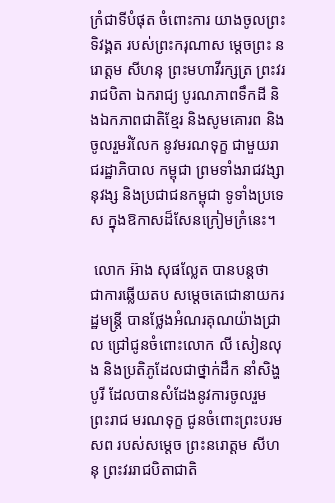ក្រំជាទីបំផុត ចំពោះការ យាងចូលព្រះ ទិវង្គត របស់ព្រះករុណាស ម្តេចព្រះ នរោត្តម សីហនុ ព្រះមហាវីរក្សត្រ ព្រះវររាជបិតា ឯករាជ្យ បូរណភាពទឹកដី និងឯកភាពជាតិខ្មែរ និងសូមគោរព និងចូលរួមរំលែក នូវមរណទុក្ខ ជាមួយរាជរដ្ឋាភិបាល កម្ពុជា ព្រមទាំងរាជវង្សានុវង្ស និងប្រជាជនកម្ពុជា ទូទាំងប្រទេស ក្នុងឱកាសដ៏សែនក្រៀមក្រំនេះ។

 លោក អ៊ាង សុផល្លែត បានបន្តថា ជាការឆ្លើយតប សម្តេចតេជោនាយករដ្ឋមន្ត្រី បានថ្លែងអំណរគុណយ៉ាងជ្រាល ជ្រៅជូនចំពោះលោក លី សៀនលុង និងប្រតិភូដែលជាថ្នាក់ដឹក នាំសិង្ហបូរី ដែលបានសំដែងនូវការចូលរួមព្រះរាជ មរណទុក្ខ ជូនចំពោះព្រះបរមសព របស់សម្តេច ព្រះនរោត្តម សីហនុ ព្រះវររាជបិតាជាតិ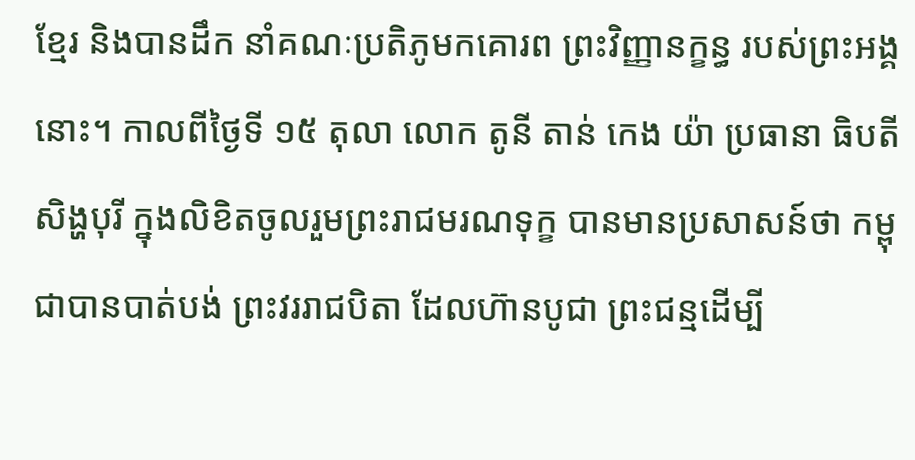ខ្មែរ និងបានដឹក នាំគណៈប្រតិភូមកគោរព ព្រះវិញ្ញានក្ខន្ធ របស់ព្រះអង្គនោះ។ កាលពីថ្ងៃទី ១៥ តុលា លោក តូនី តាន់ កេង យ៉ា ប្រធានា ធិបតី សិង្ហបុរី ក្នុងលិខិតចូលរួមព្រះរាជមរណទុក្ខ បានមានប្រសាសន៍ថា កម្ពុជាបានបាត់បង់ ព្រះវររាជបិតា ដែលហ៊ានបូជា ព្រះជន្មដើម្បី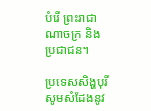បំរើ ព្រះរាជាណាចក្រ និងប្រជាជន។

ប្រទេសសិង្ហបុរី សូមសំដែងនូវ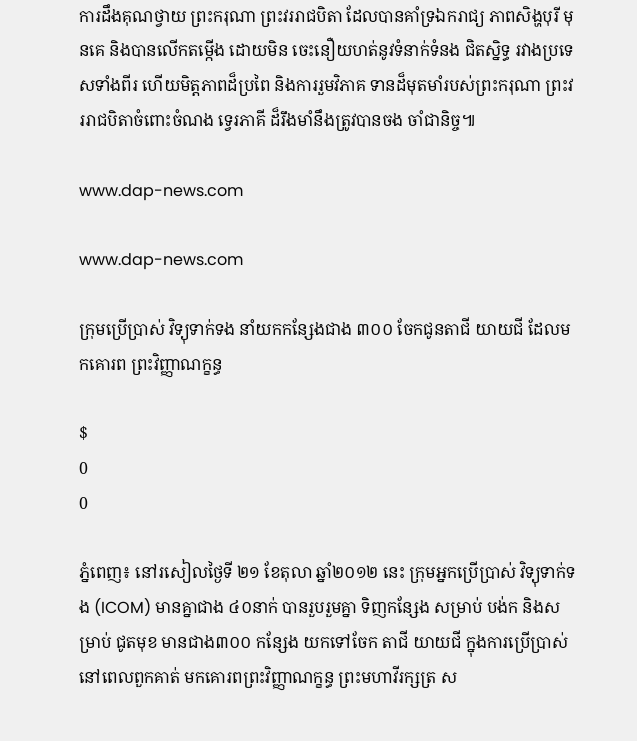ការដឹងគុណថ្វាយ ព្រះករុណា ព្រះវររាជបិតា ដែលបានគាំទ្រឯករាជ្យ ភាពសិង្ហបុរី មុនគេ និងបានលើកតម្កើង ដោយមិន ចេះនឿយហត់នូវទំនាក់ទំនង ជិតស្និទ្ធ រវាងប្រទេសទាំងពីរ ហើយមិត្តភាពដ៏ប្រពៃ និងការរួមវិភាគ ទានដ៏មុតមាំរបស់ព្រះករុណា ព្រះវររាជបិតាចំពោះចំណង ទ្វេរភាគី ដ៏រឹងមាំនឹងត្រូវបានចង ចាំជានិច្ច៕

www.dap-news.com

www.dap-news.com

ក្រុមប្រើប្រាស់ វិទ្យុទាក់ទង នាំយកកន្សែងជាង ៣០០ ចែកជូនតាជី យាយជី ដែលមកគោរព ព្រះវិញ្ញាណក្ខន្ធ

$
0
0

ភ្នំពេញ៖ នៅរសៀលថ្ងៃទី ២១ ខែតុលា ឆ្នាំ២០១២ នេះ ក្រុមអ្នកប្រើប្រាស់ វិទ្យុទាក់ទង (ICOM) មានគ្នាជាង ៤០នាក់ បានរួបរួមគ្នា ទិញកន្សែង សម្រាប់ បង់ក និងសម្រាប់ ជូតមុខ មានជាង៣០០ កន្សែង យកទៅចែក តាជី យាយជី ក្នុងការប្រើប្រាស់ នៅពេលពួកគាត់ មកគោរពព្រះវិញ្ញាណក្ខន្ធ ព្រះមហាវីរក្សត្រ ស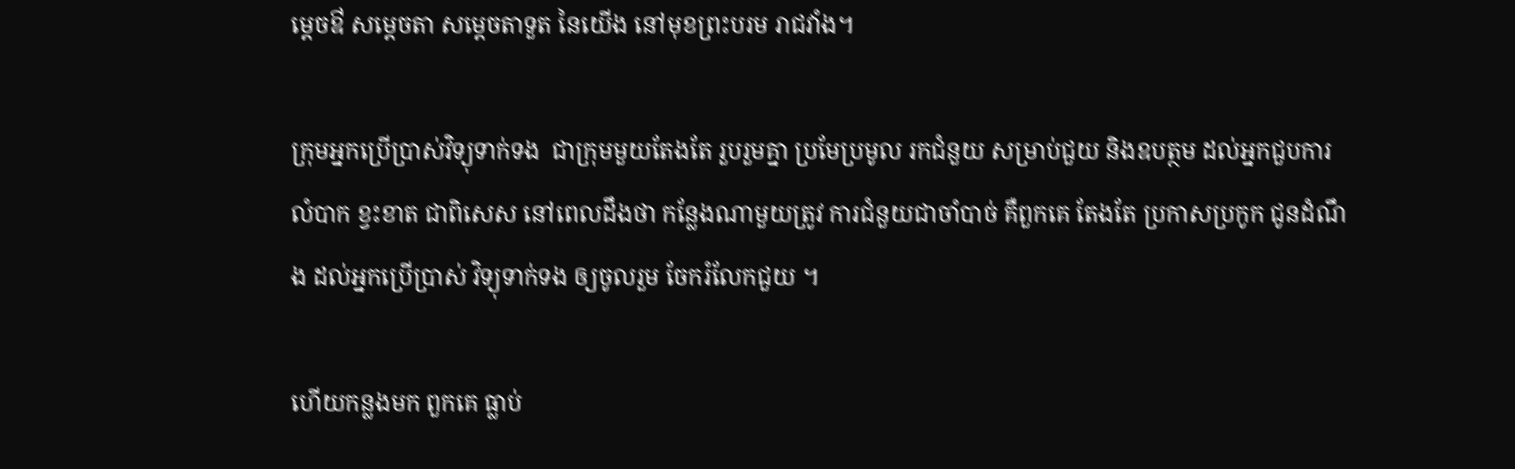ម្តេចឳ សម្តេចតា សម្តេចតាទួត នៃយើង នៅមុខព្រះបរម រាជវាំង។

ក្រុមអ្នកប្រើប្រាស់វិទ្យុទាក់ទង  ជាក្រុមមួយតែងតែ រួបរួមគ្នា ប្រមែប្រមូល រកជំនួយ សម្រាប់ជួយ និងឧបត្ថម ដល់អ្នកជួបការ លំបាក ខ្វះខាត ជាពិសេស នៅពេលដឹងថា កន្លែងណាមួយត្រូវ ការជំនួយជាចាំបាច់ គឺពួកគេ តែងតែ ប្រកាសប្រកូក ជូនដំណឹង ដល់អ្នកប្រើប្រាស់ វិទ្យុទាក់ទង ឲ្យចូលរួម ចែករំលែកជួយ ។

ហើយកន្លងមក ពួកគេ ធ្លាប់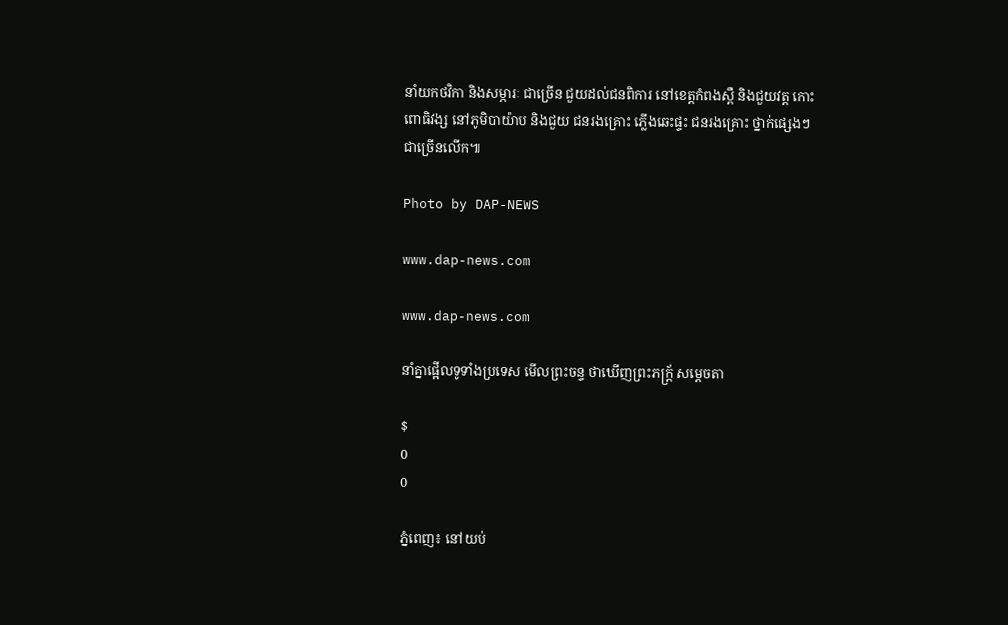នាំយកថវិកា និងសម្ភារៈ ជាច្រើន ជួយដល់ជនពិការ នៅខេត្តកំពងស្ពឺ និងជួយវត្ត កោះពោធិវង្ស នៅភូមិបាយ៉ាប និងជួយ ជនរងគ្រោះ ភ្លើងឆេះផ្ទះ ជនរងគ្រោះ ថ្នាក់ផ្សេងៗ ជាច្រើនលើក៕

Photo by DAP-NEWS

www.dap-news.com

www.dap-news.com

នាំគ្នាផ្អើលទូទាំងប្រទេស មើលព្រះចន្ទ ថាឃើញព្រះភក្រ្ត័ សម្តេចតា

$
0
0

ភ្នំពេញ៖ នៅយប់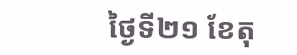ថ្ងៃទី២១ ខែតុ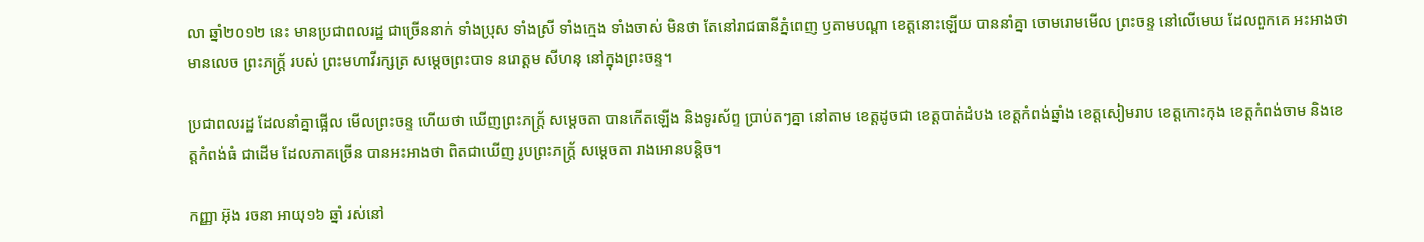លា ឆ្នាំ២០១២ នេះ មានប្រជាពលរដ្ឋ ជាច្រើននាក់ ទាំងប្រុស ទាំងស្រី ទាំងក្មេង ទាំងចាស់ មិនថា តែនៅរាជធានីភ្នំពេញ ឫតាមបណ្តា ខេត្តនោះឡើយ បាននាំគ្នា ចោមរោមមើល ព្រះចន្ទ នៅលើមេឃ ដែលពួកគេ អះអាងថា មានលេច ព្រះភក្ត្រ័ របស់ ព្រះមហាវីរក្សត្រ សម្តេចព្រះបាទ នរោត្តម សីហនុ នៅក្នុងព្រះចន្ទ។

ប្រជាពលរដ្ឋ ដែលនាំគ្នាផ្អើល មើលព្រះចន្ទ ហើយថា ឃើញព្រះភក្រ្ត័ សម្តេចតា បានកើតឡើង និងទូរស័ព្ទ ប្រាប់តៗគ្នា នៅតាម ខេត្តដូចជា ខេត្តបាត់ដំបង ខេត្តកំពង់ឆ្នាំង ខេត្តសៀមរាប ខេត្តកោះកុង ខេត្តកំពង់ចាម និងខេត្តកំពង់ធំ ជាដើម ដែលភាគច្រើន បានអះអាងថា ពិតជាឃើញ រូបព្រះភក្រ្ត័ សម្តេចតា រាងអោនបន្តិច។

កញ្ញា អ៊ុង រចនា អាយុ១៦ ឆ្នាំ រស់នៅ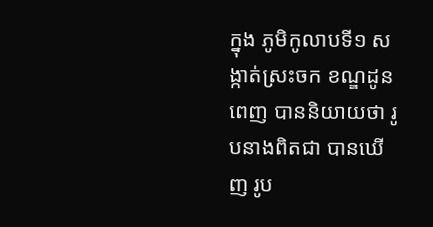ក្នុង ភូមិកូលាបទី១ សង្កាត់ស្រះចក ខណ្ឌដូនពេញ បាននិយាយថា រូបនាងពិតជា បានឃើញ រូប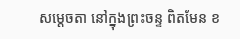សម្តេចតា នៅក្នុងព្រះចន្ទ ពិតមែន ខ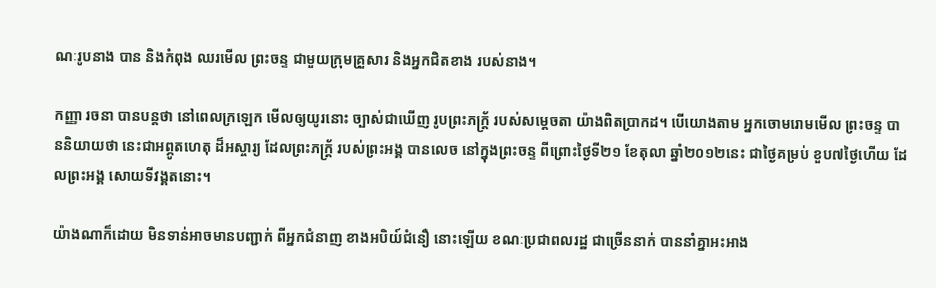ណៈរូបនាង បាន និងកំពុង ឈរមើល ព្រះចន្ទ ជាមួយក្រុមគ្រួសារ និងអ្នកជិតខាង របស់នាង។

កញ្ញា រចនា បានបន្តថា នៅពេលក្រឡេក មើលឲ្យយូរនោះ ច្បាស់ជាឃើញ រូបព្រះភក្រ្ត័ របស់សម្តេចតា យ៉ាងពិតប្រាកដ។ បើយោងតាម អ្នកចោមរោមមើល ព្រះចន្ទ បាននិយាយថា នេះជាអព្ភូតហេតុ ដ៏អស្ចារ្យ ដែលព្រះភក្រ្ត័ របស់ព្រះអង្គ បានលេច នៅក្នុងព្រះចន្ទ ពីព្រោះថ្ងៃទី២១ ខែតុលា ឆ្នាំ២០១២នេះ ជាថ្ងៃគម្រប់ ខួប៧ថ្ងៃហើយ ដែលព្រះអង្គ សោយទីវង្គតនោះ។

យ៉ាងណាក៏ដោយ មិនទាន់អាចមានបញ្ជាក់ ពីអ្នកជំនាញ ខាងអបិយ៍ជំនឿ នោះឡើយ ខណៈប្រជាពលរដ្ឋ ជាច្រើននាក់ បាននាំគ្នាអះអាង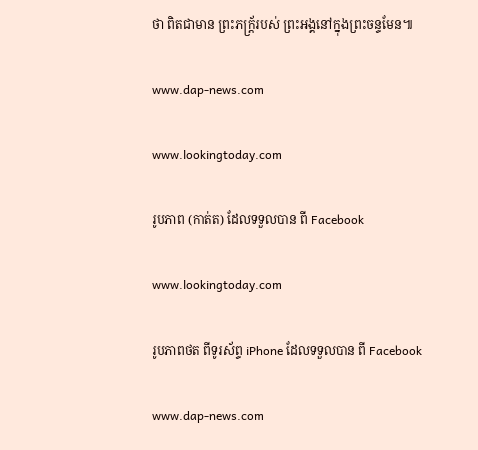ថា ពិតជាមាន ព្រះភក្រ្ត័របស់ ព្រះអង្គនៅក្នុងព្រះចន្ទមែន៕

www.dap-news.com

www.lookingtoday.com

រូបភាព (កាត់ត) ដែលទទួលបាន ពី Facebook

www.lookingtoday.com

រូបភាពថត ពីទូរស័ព្ទ iPhone ដែលទទួលបាន ពី Facebook

www.dap-news.com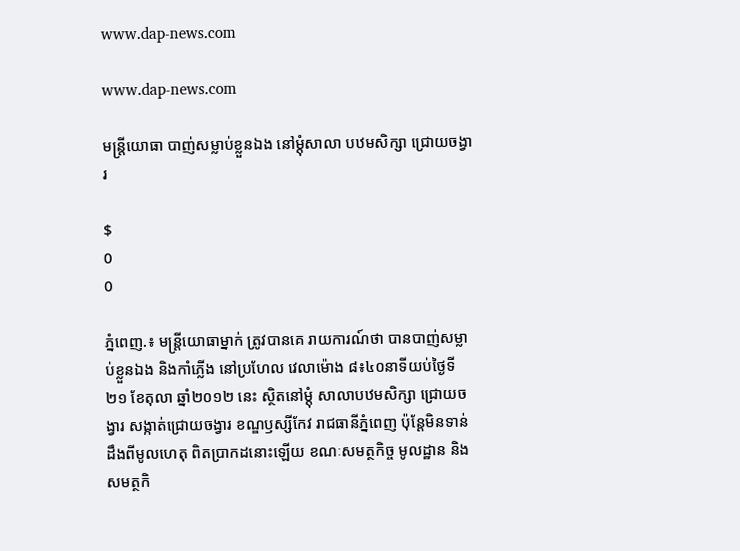www.dap-news.com

www.dap-news.com

មន្រ្តីយោធា បាញ់សម្លាប់ខ្លួនឯង នៅម្តុំសាលា បឋមសិក្សា ជ្រោយចង្វារ

$
0
0

ភ្នំពេញ.៖ មន្រ្តីយោធាម្នាក់ ត្រូវបានគេ រាយការណ៍ថា បានបាញ់សម្លាប់ខ្លួនឯង និងកាំភ្លើង នៅប្រហែល វេលាម៉ោង ៨៖៤០នាទីយប់ថ្ងៃទី២១ ខែតុលា ឆ្នាំ២០១២ នេះ ស្ថិតនៅម្តុំ សាលាបឋមសិក្សា ជ្រោយចង្វារ សង្កាត់ជ្រោយចង្វារ ខណ្ឌឫស្សីកែវ រាជធានីភ្នំពេញ ប៉ុន្តែមិនទាន់ ដឹងពីមូលហេតុ ពិតប្រាកដនោះឡើយ ខណៈសមត្ថកិច្ច មូលដ្ឋាន និងសមត្ថកិ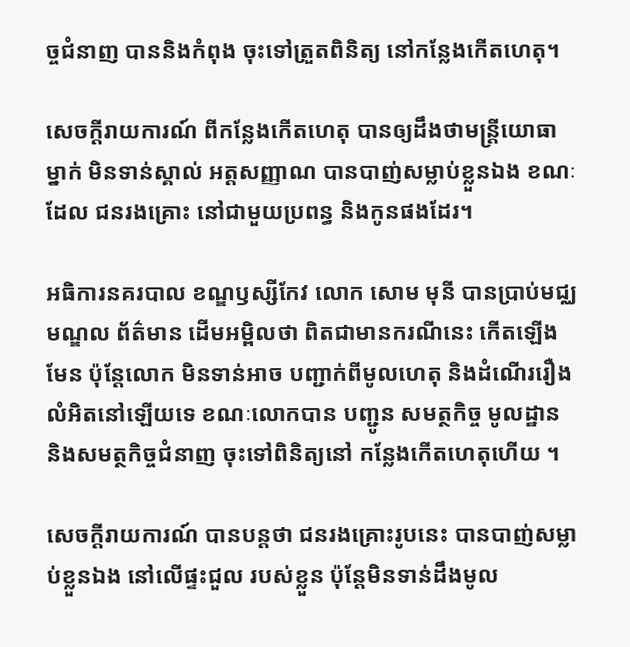ច្ចជំនាញ បាននិងកំពុង ចុះទៅត្រួតពិនិត្យ នៅកន្លែងកើតហេតុ។

សេចក្តីរាយការណ៍ ពីកន្លែងកើតហេតុ បានឲ្យដឹងថាមន្រ្តីយោធា ម្នាក់ មិនទាន់ស្គាល់ អត្តសញ្ញាណ បានបាញ់សម្លាប់ខ្លួនឯង ខណៈដែល ជនរងគ្រោះ នៅជាមួយប្រពន្ធ និងកូនផងដែរ។

អធិការនគរបាល ខណ្ឌឫស្សីកែវ លោក សោម មុនី បានប្រាប់មជ្ឈមណ្ឌល ព័ត៌មាន ដើមអម្ពិលថា ពិតជាមានករណីនេះ កើតឡើងមែន ប៉ុន្តែលោក មិនទាន់អាច បញ្ជាក់ពីមូលហេតុ និងដំណើររឿង លំអិតនៅឡើយទេ ខណៈលោកបាន បញ្ជូន សមត្ថកិច្ច មូលដ្ឋាន និងសមត្ថកិច្ចជំនាញ ចុះទៅពិនិត្យនៅ កន្លែងកើតហេតុហើយ ។

សេចក្តីរាយការណ៍ បានបន្តថា ជនរងគ្រោះរូបនេះ បានបាញ់សម្លាប់ខ្លួនឯង នៅលើផ្ទះជួល របស់ខ្លួន ប៉ុន្តែមិនទាន់ដឹងមូល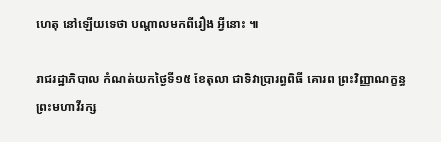ហេតុ នៅឡើយទេថា បណ្តាលមកពីរឿង អ្វីនោះ ៕

រាជរដ្ឋាភិបាល កំណត់យកថ្ងៃទី១៥ ខែតុលា ជាទិវាប្រារព្ធពិធី គោរព ព្រះវិញ្ញាណក្ខន្ធ ព្រះមហាវីរក្ស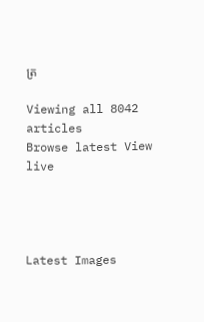ត្រ

Viewing all 8042 articles
Browse latest View live




Latest Images